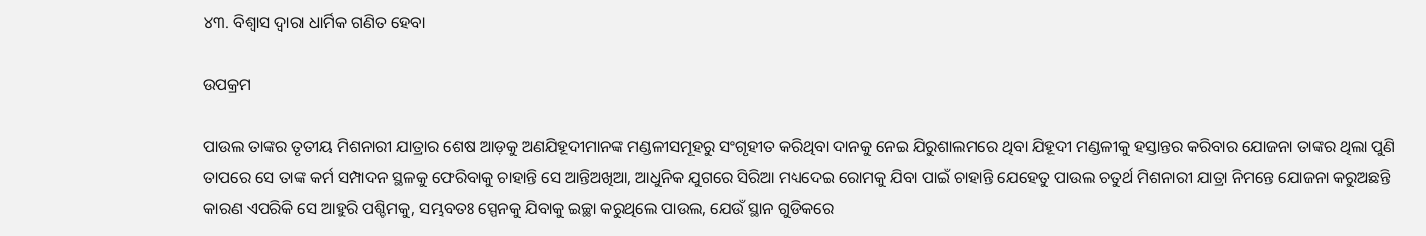୪୩. ବିଶ୍ଵାସ ଦ୍ଵାରା ଧାର୍ମିକ ଗଣିତ ହେବା

ଉପକ୍ରମ

ପାଉଲ ତାଙ୍କର ତୃତୀୟ ମିଶନାରୀ ଯାତ୍ରାର ଶେଷ ଆଡ଼କୁ ଅଣଯିହୂଦୀମାନଙ୍କ ମଣ୍ଡଳୀସମୂହରୁ ସଂଗୃହୀତ କରିଥିବା ଦାନକୁ ନେଇ ଯିରୁଶାଲମରେ ଥିବା ଯିହୂଦୀ ମଣ୍ଡଳୀକୁ ହସ୍ତାନ୍ତର କରିବାର ଯୋଜନା ତାଙ୍କର ଥିଲା ପୁଣି ତାପରେ ସେ ତାଙ୍କ କର୍ମ ସମ୍ପାଦନ ସ୍ଥଳକୁ ଫେରିବାକୁ ଚାହାନ୍ତି ସେ ଆନ୍ତିଅଖିଆ, ଆଧୁନିକ ଯୁଗରେ ସିରିଆ ମଧ୍ୟଦେଇ ରୋମକୁ ଯିବା ପାଇଁ ଚାହାନ୍ତି ଯେହେତୁ ପାଉଲ ଚତୁର୍ଥ ମିଶନାରୀ ଯାତ୍ରା ନିମନ୍ତେ ଯୋଜନା କରୁଅଛନ୍ତି କାରଣ ଏପରିକି ସେ ଆହୁରି ପଶ୍ଚିମକୁ, ସମ୍ଭବତଃ ସ୍ପେନକୁ ଯିବାକୁ ଇଚ୍ଛା କରୁଥିଲେ ପାଉଲ, ଯେଉଁ ସ୍ଥାନ ଗୁଡିକରେ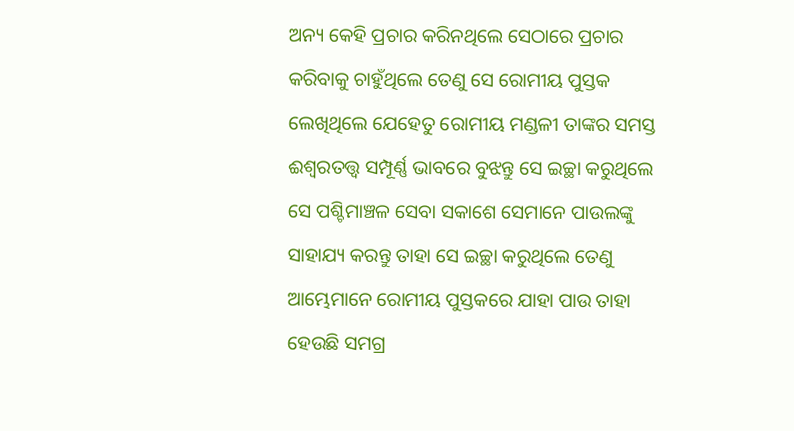ଅନ୍ୟ କେହି ପ୍ରଚାର କରିନଥିଲେ ସେଠାରେ ପ୍ରଚାର କରିବାକୁ ଚାହୁଁଥିଲେ ତେଣୁ ସେ ରୋମୀୟ ପୁସ୍ତକ ଲେଖିଥିଲେ ଯେହେତୁ ରୋମୀୟ ମଣ୍ଡଳୀ ତାଙ୍କର ସମସ୍ତ ଈଶ୍ୱରତତ୍ତ୍ୱ ସମ୍ପୂର୍ଣ୍ଣ ଭାବରେ ବୁଝନ୍ତୁ ସେ ଇଚ୍ଛା କରୁଥିଲେ ସେ ପଶ୍ଚିମାଞ୍ଚଳ ସେବା ସକାଶେ ସେମାନେ ପାଉଲଙ୍କୁ ସାହାଯ୍ୟ କରନ୍ତୁ ତାହା ସେ ଇଚ୍ଛା କରୁଥିଲେ ତେଣୁ ଆମ୍ଭେମାନେ ରୋମୀୟ ପୁସ୍ତକରେ ଯାହା ପାଉ ତାହା ହେଉଛି ସମଗ୍ର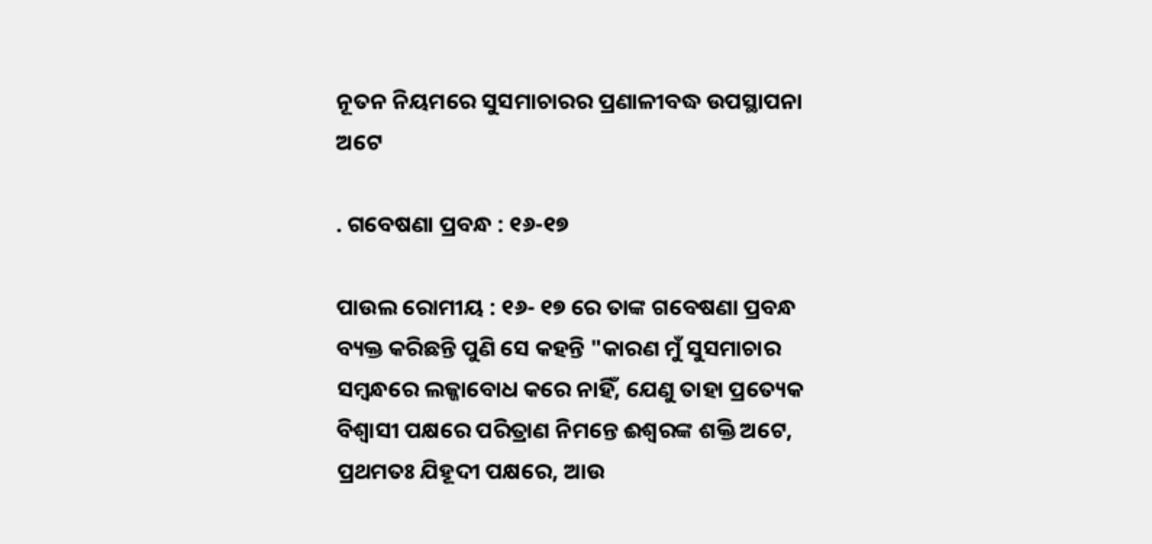ନୂତନ ନିୟମରେ ସୁସମାଚାରର ପ୍ରଣାଳୀବଦ୍ଧ ଉପସ୍ଥାପନା ଅଟେ

. ଗବେଷଣା ପ୍ରବନ୍ଧ : ୧୬-୧୭

ପାଉଲ ରୋମୀୟ : ୧୬- ୧୭ ରେ ତାଙ୍କ ଗବେଷଣା ପ୍ରବନ୍ଧ ବ୍ୟକ୍ତ କରିଛନ୍ତି ପୁଣି ସେ କହନ୍ତି "କାରଣ ମୁଁ ସୁସମାଚାର ସମ୍ବନ୍ଧରେ ଲଜ୍ଜାବୋଧ କରେ ନାହିଁ, ଯେଣୁ ତାହା ପ୍ରତ୍ୟେକ ବିଶ୍ୱାସୀ ପକ୍ଷରେ ପରିତ୍ରାଣ ନିମନ୍ତେ ଈଶ୍ୱରଙ୍କ ଶକ୍ତି ଅଟେ, ପ୍ରଥମତଃ ଯିହୂଦୀ ପକ୍ଷରେ, ଆଉ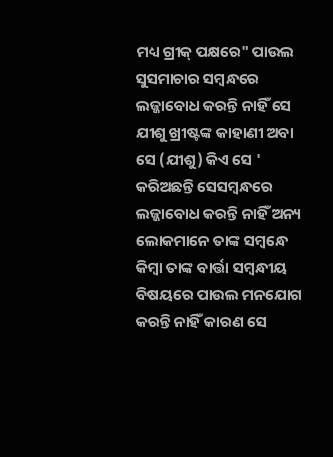ମଧ୍ୟ ଗ୍ରୀକ୍ ପକ୍ଷରେ" ପାଉଲ ସୁସମାଚାର ସମ୍ବନ୍ଧରେ ଲଜ୍ଜାବୋଧ କରନ୍ତି ନାହିଁ ସେ ଯୀଶୁ ଖ୍ରୀଷ୍ଟଙ୍କ କାହାଣୀ ଅବା ସେ (ଯୀଶୁ) କିଏ ସେ ' କରିଅଛନ୍ତି ସେସମ୍ବନ୍ଧରେ ଲଜ୍ଜାବୋଧ କରନ୍ତି ନାହିଁ ଅନ୍ୟ ଲୋକମାନେ ତାଙ୍କ ସମ୍ବନ୍ଧେ କିମ୍ବା ତାଙ୍କ ବାର୍ତ୍ତା ସମ୍ବନ୍ଧୀୟ ବିଷୟରେ ପାଉଲ ମନଯୋଗ କରନ୍ତି ନାହିଁ କାରଣ ସେ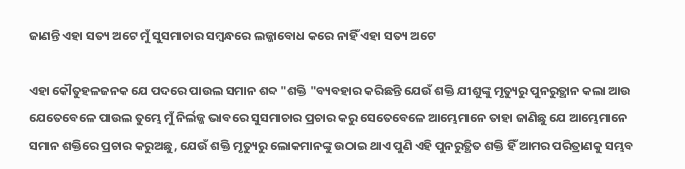ଜାଣନ୍ତି ଏହା ସତ୍ୟ ଅଟେ ମୁଁ ସୁସମାଚାର ସମ୍ବନ୍ଧରେ ଲଜ୍ଜାବୋଧ କରେ ନାହିଁ ଏହା ସତ୍ୟ ଅଟେ

ଏହା କୌତୁହଳଜନକ ଯେ ପଦରେ ପାଉଲ ସମାନ ଶବ୍ଦ "ଶକ୍ତି "ବ୍ୟବହାର କରିଛନ୍ତି ଯେଉଁ ଶକ୍ତି ଯୀଶୁଙ୍କୁ ମୃତ୍ୟୁରୁ ପୁନରୁତ୍ଥାନ କଲା ଆଉ ଯେତେବେଳେ ପାଉଲ ତୁମ୍ଭେ ମୁଁ ନିର୍ଲଜ୍ଜ ଭାବରେ ସୁସମାଚାର ପ୍ରଚାର କରୁ ସେତେବେଳେ ଆମ୍ଭେମାନେ ତାହା ଜାଣିଛୁ ଯେ ଆମ୍ଭେମାନେ ସମାନ ଶକ୍ତିରେ ପ୍ରଚାର କରୁଅଛୁ, ଯେଉଁ ଶକ୍ତି ମୃତ୍ୟୁରୁ ଲୋକମାନଙ୍କୁ ଉଠାଇ ଥାଏ ପୁଣି ଏହି ପୁନରୁତ୍ଥିତ ଶକ୍ତି ହିଁ ଆମର ପରିତ୍ରାଣକୁ ସମ୍ଭବ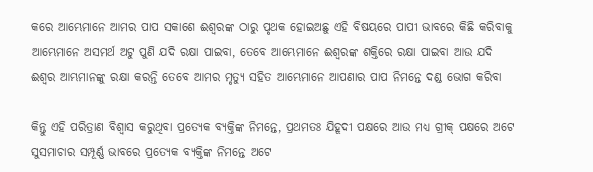କରେ ଆମ୍ଭେମାନେ ଆମର ପାପ ସକାଶେ ଈଶ୍ୱରଙ୍କ ଠାରୁ ପୃଥକ ହୋଇଅଛୁ ଏହି ବିଷୟରେ ପାପୀ ଭାବରେ କିଛି କରିବାକୁ ଆମ୍ଭେମାନେ ଅସମର୍ଥ ଅଟୁ ପୁଣି ଯଦି ରକ୍ଷା ପାଇବା, ତେବେ ଆମ୍ଭେମାନେ ଈଶ୍ୱରଙ୍କ ଶକ୍ତିରେ ରକ୍ଷା ପାଇବା ଆଉ ଯଦି ଈଶ୍ୱର ଆମ୍ଭମାନଙ୍କୁ ରକ୍ଷା କରନ୍ତି ତେବେ ଆମର ମୃତ୍ୟୁ ସହିତ ଆମ୍ଭେମାନେ ଆପଣାର ପାପ ନିମନ୍ତେ ଦଣ୍ଡ ଭୋଗ କରିବା

କିନ୍ତୁ ଏହି ପରିତ୍ରାଣ ବିଶ୍ୱାସ କରୁଥିବା ପ୍ରତ୍ୟେକ ବ୍ୟକ୍ତିଙ୍କ ନିମନ୍ତେ, ପ୍ରଥମତଃ ଯିହୂଦୀ ପକ୍ଷରେ ଆଉ ମଧ୍ୟ ଗ୍ରୀକ୍ ପକ୍ଷରେ ଅଟେ ସୁସମାଚାର ସମ୍ପୂର୍ଣ୍ଣ ଭାବରେ ପ୍ରତ୍ୟେକ ବ୍ୟକ୍ତିଙ୍କ ନିମନ୍ତେ ଅଟେ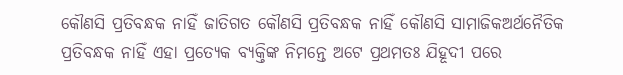କୌଣସି ପ୍ରତିବନ୍ଧକ ନାହିଁ ଜାତିଗତ କୌଣସି ପ୍ରତିବନ୍ଧକ ନାହିଁ କୌଣସି ସାମାଜିକଅର୍ଥନୈତିକ ପ୍ରତିବନ୍ଧକ ନାହିଁ ଏହା ପ୍ରତ୍ୟେକ ବ୍ୟକ୍ତିଙ୍କ ନିମନ୍ତେ ଅଟେ ପ୍ରଥମତଃ ଯିହୂଦୀ ପରେ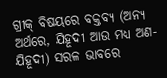ଗ୍ରୀକ୍ ବିଷୟରେ ବକ୍ତବ୍ଯ (ଅନ୍ୟ ଅର୍ଥରେ, ଯିହୂଦୀ ଆଉ ମଧ୍ୟ ଅଣ-ଯିହୂଦୀ) ସରଳ ଭାବରେ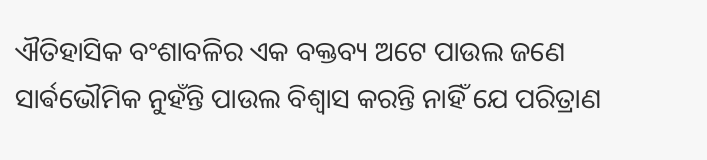ଐତିହାସିକ ବଂଶାବଳିର ଏକ ବକ୍ତବ୍ୟ ଅଟେ ପାଉଲ ଜଣେ ସାର୍ଵଭୌମିକ ନୁହଁନ୍ତି ପାଉଲ ବିଶ୍ୱାସ କରନ୍ତି ନାହିଁ ଯେ ପରିତ୍ରାଣ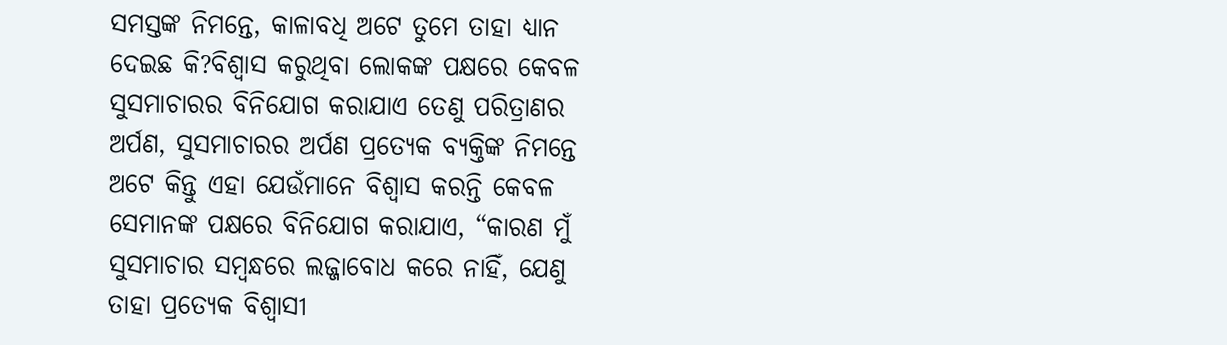ସମସ୍ତଙ୍କ ନିମନ୍ତେ, କାଳାବଧି ଅଟେ ତୁମେ ତାହା ଧ୍ୟାନ ଦେଇଛ କି?ବିଶ୍ୱାସ କରୁଥିବା ଲୋକଙ୍କ ପକ୍ଷରେ କେବଳ ସୁସମାଚାରର ବିନିଯୋଗ କରାଯାଏ ତେଣୁ ପରିତ୍ରାଣର ଅର୍ପଣ, ସୁସମାଚାରର ଅର୍ପଣ ପ୍ରତ୍ୟେକ ବ୍ୟକ୍ତିଙ୍କ ନିମନ୍ତେ ଅଟେ କିନ୍ତୁ ଏହା ଯେଉଁମାନେ ବିଶ୍ୱାସ କରନ୍ତି କେବଳ ସେମାନଙ୍କ ପକ୍ଷରେ ବିନିଯୋଗ କରାଯାଏ, “କାରଣ ମୁଁ ସୁସମାଚାର ସମ୍ବନ୍ଧରେ ଲଜ୍ଜାବୋଧ କରେ ନାହିଁ, ଯେଣୁ ତାହା ପ୍ରତ୍ୟେକ ବିଶ୍ୱାସୀ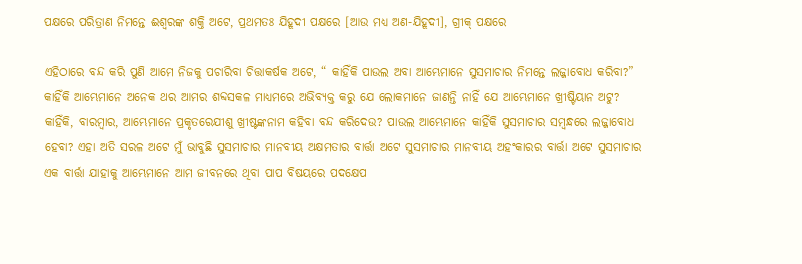ପକ୍ଷରେ ପରିତ୍ରାଣ ନିମନ୍ତେ ଈଶ୍ୱରଙ୍କ ଶକ୍ତି ଅଟେ, ପ୍ରଥମତଃ ଯିହୂଦୀ ପକ୍ଷରେ [ଆଉ ମଧ୍ୟ ଅଣ-ଯିହୂଦୀ], ଗ୍ରୀକ୍ ପକ୍ଷରେ

ଏହିଠାରେ ବନ୍ଦ କରି ପୁଣି ଆମେ ନିଜକୁ ପଚାରିବା ଚିତ୍ତାକର୍ଷକ ଅଟେ, “ କାହିଁକି ପାଉଲ ଅବା ଆମ୍ଭେମାନେ ସୁସମାଚାର ନିମନ୍ତେ ଲଜ୍ଜାବୋଧ କରିବା?” କାହିଁକି ଆମ୍ଭେମାନେ ଅନେକ ଥର ଆମର ଶବ୍ଦସକଳ ମାଧ୍ୟମରେ ଅଭିବ୍ୟକ୍ତ କରୁ ଯେ ଲୋକମାନେ ଜାଣନ୍ତି ନାହିଁ ଯେ ଆମ୍ଭେମାନେ ଖ୍ରୀଷ୍ଟିୟାନ ଅଟୁ? କାହିଁକି, ବାରମ୍ବାର, ଆମ୍ଭେମାନେ ପ୍ରକୃତରେଯୀଶୁ ଖ୍ରୀଷ୍ଟଙ୍କନାମ କହିବା ବନ୍ଦ କରିଦେଉ? ପାଉଲ ଆମ୍ଭେମାନେ କାହିଁକି ସୁସମାଚାର ସମ୍ବନ୍ଧରେ ଲଜ୍ଜାବୋଧ ହେବା? ଏହା ଅତି ସରଳ ଅଟେ ମୁଁ ଭାବୁଛି ସୁସମାଚାର ମାନବୀୟ ଅକ୍ଷମତାର ବାର୍ତ୍ତା ଅଟେ ସୁସମାଚାର ମାନବୀୟ ଅହଂକାରର ବାର୍ତ୍ତା ଅଟେ ସୁସମାଚାର ଏକ ବାର୍ତ୍ତା ଯାହାକୁ ଆମ୍ଭେମାନେ ଆମ ଜୀବନରେ ଥିବା ପାପ ବିଷୟରେ ପଦକ୍ଷେପ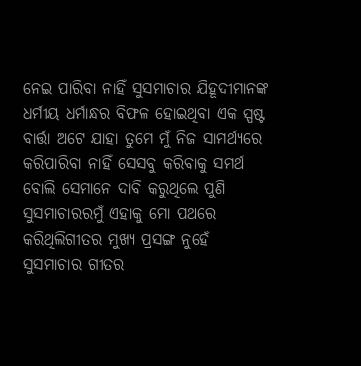ନେଇ ପାରିବା ନାହିଁ ସୁସମାଚାର ଯିହୂଦୀମାନଙ୍କ ଧର୍ମୀୟ ଧର୍ମାନ୍ଧର ବିଫଳ ହୋଇଥିବା ଏକ ସ୍ପଷ୍ଟ ବାର୍ତ୍ତା ଅଟେ ଯାହା ତୁମେ ମୁଁ ନିଜ ସାମର୍ଥ୍ୟରେ କରିପାରିବା ନାହିଁ ସେସବୁ କରିବାକୁ ସମର୍ଥ ବୋଲି ସେମାନେ ଦାବି କରୁଥିଲେ ପୁଣି ସୁସମାଚାରରମୁଁ ଏହାକୁ ମୋ ପଥରେ କରିଥିଲିଗୀତର ମୁଖ୍ୟ ପ୍ରସଙ୍ଗ ନୁହେଁ ସୁସମାଚାର ଗୀତର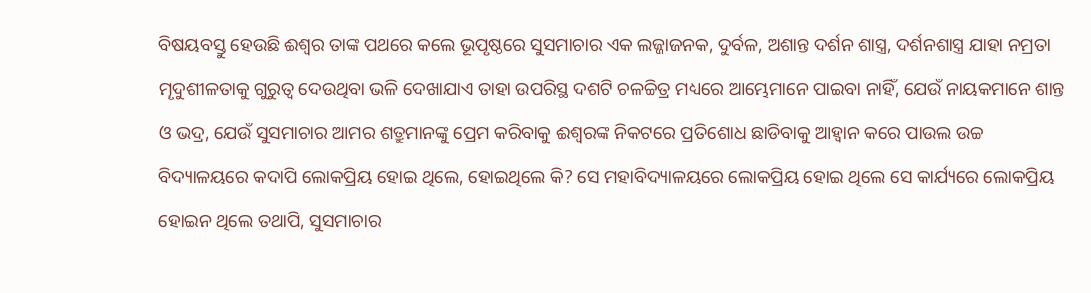ବିଷୟବସ୍ତୁ ହେଉଛି ଈଶ୍ୱର ତାଙ୍କ ପଥରେ କଲେ ଭୂପୃଷ୍ଠରେ ସୁସମାଚାର ଏକ ଲଜ୍ଜାଜନକ, ଦୁର୍ବଳ, ଅଶାନ୍ତ ଦର୍ଶନ ଶାସ୍ତ୍ର, ଦର୍ଶନଶାସ୍ତ୍ର ଯାହା ନମ୍ରତା ମୄଦୁଶୀଳତାକୁ ଗୁରୁତ୍ୱ ଦେଉଥିବା ଭଳି ଦେଖାଯାଏ ତାହା ଉପରିସ୍ଥ ଦଶଟି ଚଳଚ୍ଚିତ୍ର ମଧ୍ୟରେ ଆମ୍ଭେମାନେ ପାଇବା ନାହିଁ, ଯେଉଁ ନାୟକମାନେ ଶାନ୍ତ ଓ ଭଦ୍ର, ଯେଉଁ ସୁସମାଚାର ଆମର ଶତ୍ରୁମାନଙ୍କୁ ପ୍ରେମ କରିବାକୁ ଈଶ୍ୱରଙ୍କ ନିକଟରେ ପ୍ରତିଶୋଧ ଛାଡିବାକୁ ଆହ୍ୱାନ କରେ ପାଉଲ ଉଚ୍ଚ ବିଦ୍ୟାଳୟରେ କଦାପି ଲୋକପ୍ରିୟ ହୋଇ ଥିଲେ, ହୋଇଥିଲେ କି? ସେ ମହାବିଦ୍ୟାଳୟରେ ଲୋକପ୍ରିୟ ହୋଇ ଥିଲେ ସେ କାର୍ଯ୍ୟରେ ଲୋକପ୍ରିୟ ହୋଇନ ଥିଲେ ତଥାପି, ସୁସମାଚାର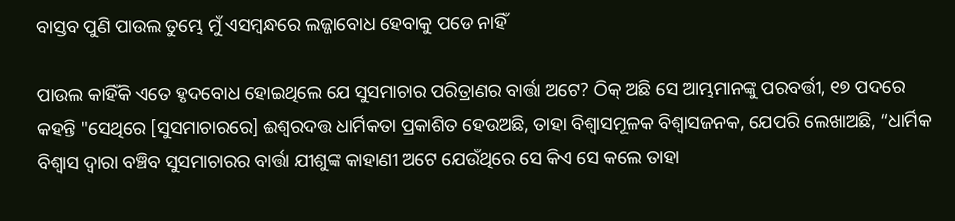ବାସ୍ତବ ପୁଣି ପାଉଲ ତୁମ୍ଭେ ମୁଁ ଏସମ୍ବନ୍ଧରେ ଲଜ୍ଜାବୋଧ ହେବାକୁ ପଡେ ନାହିଁ

ପାଉଲ କାହିଁକି ଏତେ ହୃଦବୋଧ ହୋଇଥିଲେ ଯେ ସୁସମାଚାର ପରିତ୍ରାଣର ବାର୍ତ୍ତା ଅଟେ? ଠିକ୍ ଅଛି ସେ ଆମ୍ଭମାନଙ୍କୁ ପରବର୍ତ୍ତୀ, ୧୭ ପଦରେ କହନ୍ତି "ସେଥିରେ [ସୁସମାଚାରରେ] ଈଶ୍ୱରଦତ୍ତ ଧାର୍ମିକତା ପ୍ରକାଶିତ ହେଉଅଛି, ତାହା ବିଶ୍ୱାସମୂଳକ ବିଶ୍ୱାସଜନକ, ଯେପରି ଲେଖାଅଛି, “ଧାର୍ମିକ ବିଶ୍ୱାସ ଦ୍ୱାରା ବଞ୍ଚିବ ସୁସମାଚାରର ବାର୍ତ୍ତା ଯୀଶୁଙ୍କ କାହାଣୀ ଅଟେ ଯେଉଁଥିରେ ସେ କିଏ ସେ କଲେ ତାହା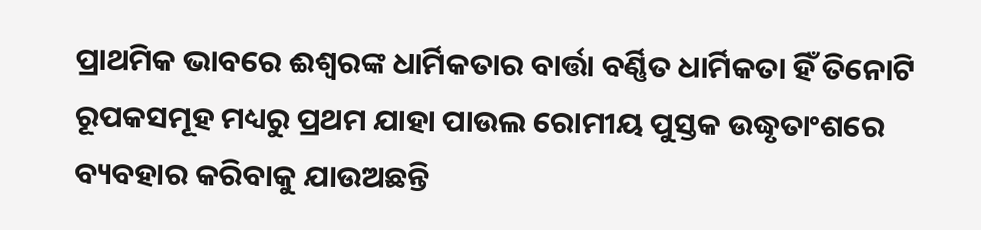ପ୍ରାଥମିକ ଭାବରେ ଈଶ୍ୱରଙ୍କ ଧାର୍ମିକତାର ବାର୍ତ୍ତା ବର୍ଣ୍ଣିତ ଧାର୍ମିକତା ହିଁ ତିନୋଟି ରୂପକସମୂହ ମଧ୍ୟରୁ ପ୍ରଥମ ଯାହା ପାଉଲ ରୋମୀୟ ପୁସ୍ତକ ଉଦ୍ଧୃତାଂଶରେ ବ୍ୟବହାର କରିବାକୁ ଯାଉଅଛନ୍ତି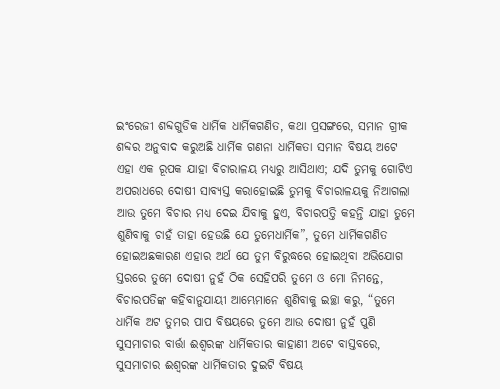ଇଂରେଜୀ ଶବ୍ଦଗୁଡିକ ଧାର୍ମିକ ଧାର୍ମିକଗଣିତ, କଥା ପ୍ରସଙ୍ଗରେ, ସମାନ ଗ୍ରୀକ ଶବ୍ଦର ଅନୁବାଦ କରୁଅଛି ଧାର୍ମିକ ଗଣନା ଧାର୍ମିକତା ସମାନ ବିଷୟ ଅଟେ ଏହା ଏକ ରୂପକ ଯାହା ବିଚାରାଳୟ ମଧ୍ୟରୁ ଆସିଥାଏ; ଯଦି ତୁମକୁ ଗୋଟିଏ ଅପରାଧରେ ଦୋଷୀ ସାବ୍ୟସ୍ତ କରାହୋଇଛି ତୁମକୁ ବିଚାରାଳୟକୁ ନିଆଗଲା ଆଉ ତୁମେ ବିଚାର ମଧ୍ୟ ଦେଇ ଯିବାକୁ ହୁଏ, ବିଚାରପତ୍ତି କହନ୍ତି ଯାହା ତୁମେ ଶୁଣିବାକୁ ଚାହଁ ତାହା ହେଉଛି ଯେ ତୁମେଧାର୍ମିକ”, ତୁମେ ଧାର୍ମିକଗଣିତ ହୋଇଅଛକାରଣ ଏହାର ଅର୍ଥ ଯେ ତୁମ ବିରୁଦ୍ଧରେ ହୋଇଥିବା ଅଭିଯୋଗ ସ୍ତରରେ ତୁମେ ଦୋଷୀ ନୁହଁ ଠିକ ସେହିପରି ତୁମେ ଓ ମୋ ନିମନ୍ତେ, ବିଚାରପତିଙ୍କ କହିବାନୁଯାୟୀ ଆମ୍ଭେମାନେ ଶୁଣିବାକୁ ଇଚ୍ଛା କରୁ, “ତୁମେ ଧାର୍ମିକ ଅଟ ତୁମର ପାପ ବିଷୟରେ ତୁମେ ଆଉ ଦୋଷୀ ନୁହଁ ପୁଣି ସୁସମାଚାର ବାର୍ତ୍ତା ଈଶ୍ୱରଙ୍କ ଧାର୍ମିକତାର କାହାଣୀ ଅଟେ ବାସ୍ତବରେ, ସୁସମାଚାର ଈଶ୍ୱରଙ୍କ ଧାର୍ମିକତାର ଦୁଇଟି ବିଷୟ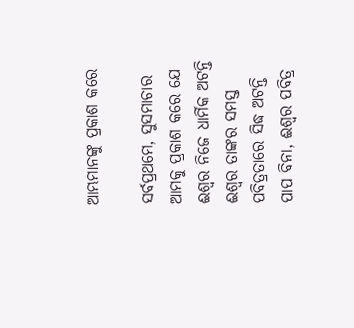ଆମ୍ଭମାନଙ୍କୁ ପ୍ରକାଶ କରେ

ସର୍ବପ୍ରଥମେ, ସୁସମାଚାର ଆମକୁ ପ୍ରକାଶ କରେ ଯେ ଈଶ୍ୱର ନିଜେ ଧାର୍ମିକ ଅଟନ୍ତି ଈଶ୍ୱର ତାଙ୍କର ସମସ୍ତ ପବିତ୍ରତାରେ ସିଦ୍ଧ ଅଟନ୍ତି ପାପ ବିନା, ଈଶ୍ୱର ପବିତ୍ର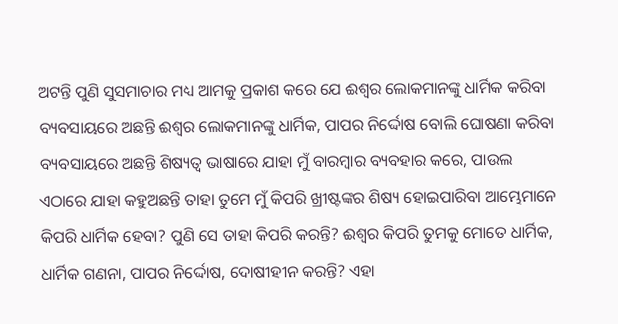ଅଟନ୍ତି ପୁଣି ସୁସମାଚାର ମଧ୍ୟ ଆମକୁ ପ୍ରକାଶ କରେ ଯେ ଈଶ୍ୱର ଲୋକମାନଙ୍କୁ ଧାର୍ମିକ କରିବା ବ୍ୟବସାୟରେ ଅଛନ୍ତି ଈଶ୍ୱର ଲୋକମାନଙ୍କୁ ଧାର୍ମିକ, ପାପର ନିର୍ଦ୍ଦୋଷ ବୋଲି ଘୋଷଣା କରିବା ବ୍ୟବସାୟରେ ଅଛନ୍ତି ଶିଷ୍ୟତ୍ୱ ଭାଷାରେ ଯାହା ମୁଁ ବାରମ୍ବାର ବ୍ୟବହାର କରେ, ପାଉଲ ଏଠାରେ ଯାହା କହୁଅଛନ୍ତି ତାହା ତୁମେ ମୁଁ କିପରି ଖ୍ରୀଷ୍ଟଙ୍କର ଶିଷ୍ୟ ହୋଇପାରିବା ଆମ୍ଭେମାନେ କିପରି ଧାର୍ମିକ ହେବା? ପୁଣି ସେ ତାହା କିପରି କରନ୍ତି? ଈଶ୍ୱର କିପରି ତୁମକୁ ମୋତେ ଧାର୍ମିକ, ଧାର୍ମିକ ଗଣନା, ପାପର ନିର୍ଦ୍ଦୋଷ, ଦୋଷୀହୀନ କରନ୍ତି? ଏହା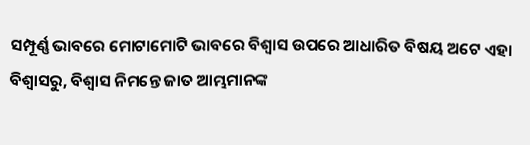ସମ୍ପୂର୍ଣ୍ଣ ଭାବରେ ମୋଟାମୋଟି ଭାବରେ ବିଶ୍ୱାସ ଉପରେ ଆଧାରିତ ବିଷୟ ଅଟେ ଏହା ବିଶ୍ୱାସରୁ, ବିଶ୍ୱାସ ନିମନ୍ତେ ଜାତ ଆମ୍ଭମାନଙ୍କ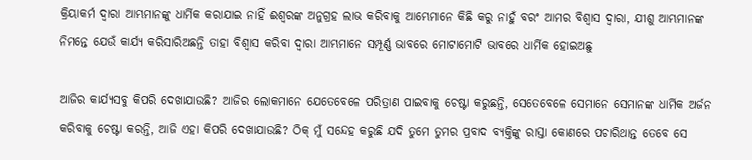କ୍ରିୟାକର୍ମ ଦ୍ୱାରା ଆମ୍ଭମାନଙ୍କୁ ଧାର୍ମିକ କରାଯାଇ ନାହିଁ ଈଶ୍ୱରଙ୍କ ଅନୁଗ୍ରହ ଲାଭ କରିବାକୁ ଆମ୍ଭେମାନେ କିଛି କରୁ ନାହୁଁ ବରଂ ଆମର ବିଶ୍ୱାସ ଦ୍ୱାରା, ଯୀଶୁ ଆମ୍ଭମାନଙ୍କ ନିମନ୍ତେ ଯେଉଁ କାର୍ଯ୍ୟ କରିସାରିଅଛନ୍ତି ତାହା ବିଶ୍ୱାସ କରିବା ଦ୍ୱାରା ଆମ୍ଭମାନେ ସମ୍ପୂର୍ଣ୍ଣ ଭାବରେ ମୋଟାମୋଟି ଭାବରେ ଧାର୍ମିକ ହୋଇଅଛୁ

ଆଜିର କାର୍ଯ୍ୟସବୁ କିପରି ଦେଖାଯାଉଛି? ଆଜିର ଲୋକମାନେ ଯେତେବେଳେ ପରିତ୍ରାଣ ପାଇବାକୁ ଚେଷ୍ଟା କରୁଛନ୍ତି, ସେତେବେଳେ ସେମାନେ ସେମାନଙ୍କ ଧାର୍ମିକ ଅର୍ଜନ କରିବାକୁ ଚେଷ୍ଟା କରନ୍ତି, ଆଜି ଏହା କିପରି ଦେଖାଯାଉଛି? ଠିକ୍ ମୁଁ ସନ୍ଦେହ କରୁଛି ଯଦି ତୁମେ ତୁମର ପ୍ରବାଦ ବ୍ୟକ୍ତିଙ୍କୁ ରାସ୍ତା କୋଣରେ ପଚାରିଥାନ୍ତ ତେବେ ସେ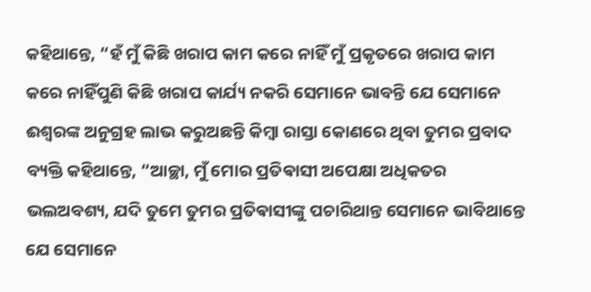କହିଥାନ୍ତେ, “ହଁ ମୁଁ କିଛି ଖରାପ କାମ କରେ ନାହିଁ ମୁଁ ପ୍ରକୃତରେ ଖରାପ କାମ କରେ ନାହିଁପୁଣି କିଛି ଖରାପ କାର୍ଯ୍ୟ ନକରି ସେମାନେ ଭାବନ୍ତି ଯେ ସେମାନେ ଈଶ୍ଵରଙ୍କ ଅନୁଗ୍ରହ ଲାଭ କରୁଅଛନ୍ତି କିମ୍ବା ରାସ୍ତା କୋଣରେ ଥିବା ତୁମର ପ୍ରବାଦ ବ୍ୟକ୍ତି କହିଥାନ୍ତେ, “ଆଚ୍ଛା, ମୁଁ ମୋର ପ୍ରତିଵାସୀ ଅପେକ୍ଷା ଅଧିକତର ଭଲଅବଶ୍ୟ, ଯଦି ତୁମେ ତୁମର ପ୍ରତିଵାସୀଙ୍କୁ ପଚାରିଥାନ୍ତ ସେମାନେ ଭାବିଥାନ୍ତେ ଯେ ସେମାନେ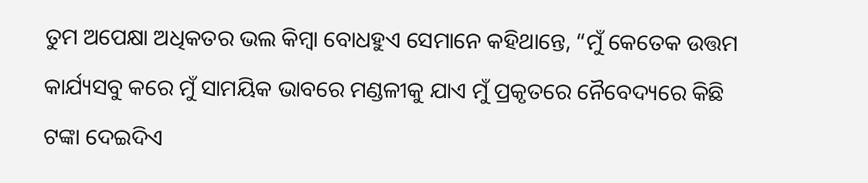ତୁମ ଅପେକ୍ଷା ଅଧିକତର ଭଲ କିମ୍ବା ବୋଧହୁଏ ସେମାନେ କହିଥାନ୍ତେ, “ମୁଁ କେତେକ ଉତ୍ତମ କାର୍ଯ୍ୟସବୁ କରେ ମୁଁ ସାମୟିକ ଭାବରେ ମଣ୍ଡଳୀକୁ ଯାଏ ମୁଁ ପ୍ରକୃତରେ ନୈବେଦ୍ୟରେ କିଛି ଟଙ୍କା ଦେଇଦିଏ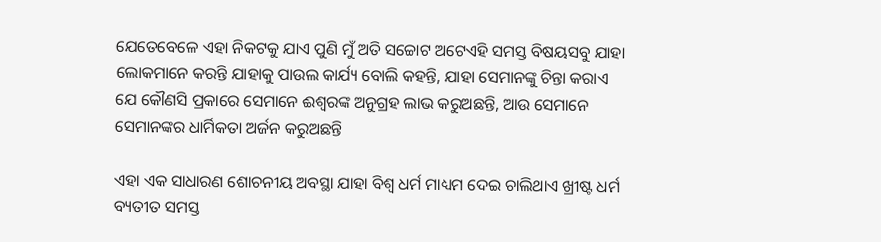ଯେତେବେଳେ ଏହା ନିକଟକୁ ଯାଏ ପୁଣି ମୁଁ ଅତି ସଚ୍ଚୋଟ ଅଟେଏହି ସମସ୍ତ ବିଷୟସବୁ ଯାହା ଲୋକମାନେ କରନ୍ତି ଯାହାକୁ ପାଉଲ କାର୍ଯ୍ୟ ବୋଲି କହନ୍ତି, ଯାହା ସେମାନଙ୍କୁ ଚିନ୍ତା କରାଏ ଯେ କୌଣସି ପ୍ରକାରେ ସେମାନେ ଈଶ୍ୱରଙ୍କ ଅନୁଗ୍ରହ ଲାଭ କରୁଅଛନ୍ତି, ଆଉ ସେମାନେ ସେମାନଙ୍କର ଧାର୍ମିକତା ଅର୍ଜନ କରୁଅଛନ୍ତି

ଏହା ଏକ ସାଧାରଣ ଶୋଚନୀୟ ଅବସ୍ଥା ଯାହା ବିଶ୍ୱ ଧର୍ମ ମାଧ୍ୟମ ଦେଇ ଚାଲିଥାଏ ଖ୍ରୀଷ୍ଟ ଧର୍ମ ବ୍ୟତୀତ ସମସ୍ତ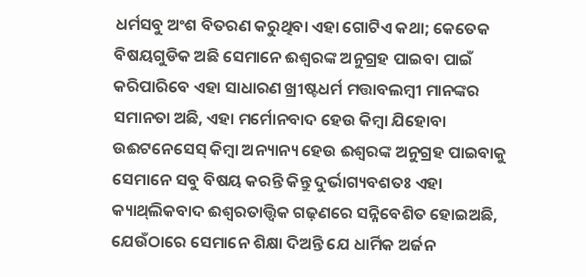ଧର୍ମସବୁ ଅଂଶ ବିତରଣ କରୁଥିବା ଏହା ଗୋଟିଏ କଥା; କେତେକ ବିଷୟଗୁଡିକ ଅଛି ସେମାନେ ଈଶ୍ୱରଙ୍କ ଅନୁଗ୍ରହ ପାଇବା ପାଇଁ କରିପାରିବେ ଏହା ସାଧାରଣ ଖ୍ରୀଷ୍ଟଧର୍ମ ମତ୍ତାବଲମ୍ବୀ ମାନଙ୍କର ସମାନତା ଅଛି, ଏହା ମର୍ମୋନବାଦ ହେଉ କିମ୍ବା ଯିହୋବା ଉଈଟନେସେସ୍ କିମ୍ବା ଅନ୍ୟାନ୍ୟ ହେଉ ଈଶ୍ୱରଙ୍କ ଅନୁଗ୍ରହ ପାଇବାକୁ ସେମାନେ ସବୁ ବିଷୟ କରନ୍ତି କିନ୍ତୁ ଦୁର୍ଭାଗ୍ୟବଶତଃ ଏହା କ୍ୟାଥ୍‍ଲିକବାଦ ଈଶ୍ୱରତାତ୍ତ୍ୱିକ ଗଢ଼ଣରେ ସନ୍ନିବେଶିତ ହୋଇଅଛି, ଯେଉଁଠାରେ ସେମାନେ ଶିକ୍ଷା ଦିଅନ୍ତି ଯେ ଧାର୍ମିକ ଅର୍ଜନ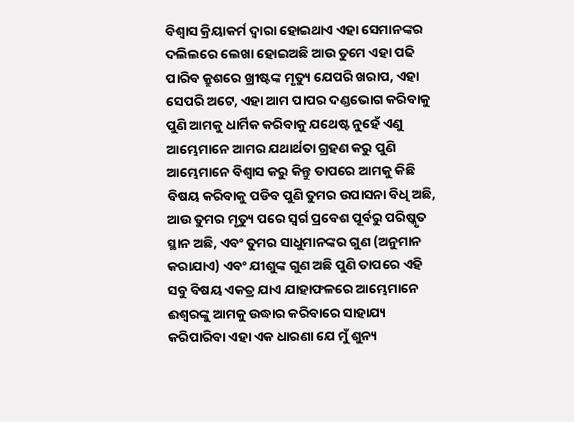ବିଶ୍ୱାସ କ୍ରିୟାକର୍ମ ଦ୍ୱାରା ହୋଇଥାଏ ଏହା ସେମାନଙ୍କର ଦଲିଲରେ ଲେଖା ହୋଇଅଛି ଆଉ ତୁମେ ଏହା ପଢି ପାରିବ କ୍ରୁଶରେ ଖ୍ରୀଷ୍ଟଙ୍କ ମୃତ୍ୟୁ ଯେପରି ଖରାପ, ଏହା ସେପରି ଅଟେ, ଏହା ଆମ ପାପର ଦଣ୍ଡଭୋଗ କରିବାକୁ ପୁଣି ଆମକୁ ଧାର୍ମିକ କରିବାକୁ ଯଥେଷ୍ଟ ନୁହେଁ ଏଣୁ ଆମ୍ଭେମାନେ ଆମର ଯଥାର୍ଥତା ଗ୍ରହଣ କରୁ ପୁଣି ଆମ୍ଭେମାନେ ବିଶ୍ୱାସ କରୁ କିନ୍ତୁ ତାପରେ ଆମକୁ କିଛି ବିଷୟ କରିବାକୁ ପଡିବ ପୁଣି ତୁମର ଉପାସନା ବିଧି ଅଛି, ଆଉ ତୁମର ମୃତ୍ୟୁ ପରେ ସ୍ୱର୍ଗ ପ୍ରବେଶ ପୂର୍ବରୁ ପରିଷ୍କୃତ ସ୍ଥାନ ଅଛି, ଏବଂ ତୁମର ସାଧୁମାନଙ୍କର ଗୁଣ (ଅନୁମାନ କରାଯାଏ) ଏବଂ ଯୀଶୁଙ୍କ ଗୁଣ ଅଛି ପୁଣି ତାପରେ ଏହି ସବୁ ବିଷୟ ଏକତ୍ର ଯାଏ ଯାହାଫଳରେ ଆମ୍ଭେମାନେ ଈଶ୍ୱରଙ୍କୁ ଆମକୁ ଉଦ୍ଧାର କରିବାରେ ସାହାଯ୍ୟ କରିପାରିବା ଏହା ଏକ ଧାରଣା ଯେ ମୁଁ ଶୁନ୍ୟ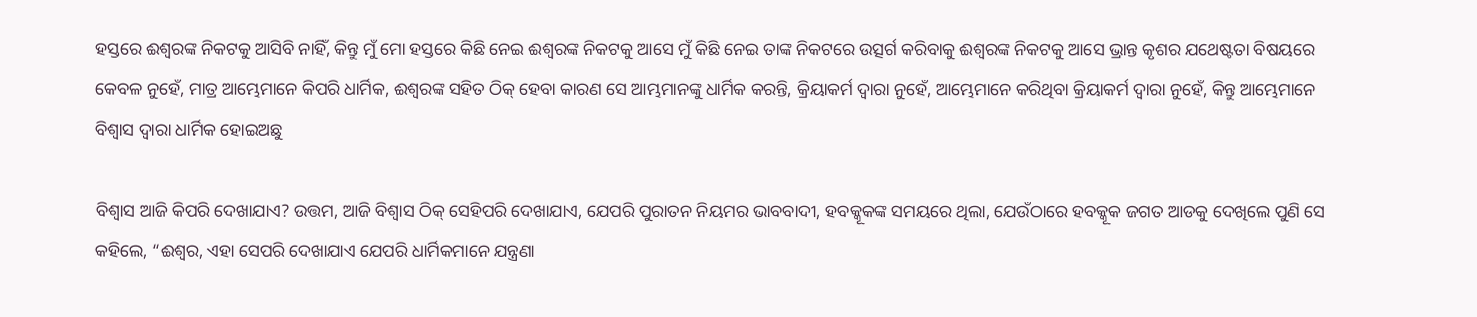ହସ୍ତରେ ଈଶ୍ୱରଙ୍କ ନିକଟକୁ ଆସିବି ନାହିଁ, କିନ୍ତୁ ମୁଁ ମୋ ହସ୍ତରେ କିଛି ନେଇ ଈଶ୍ୱରଙ୍କ ନିକଟକୁ ଆସେ ମୁଁ କିଛି ନେଇ ତାଙ୍କ ନିକଟରେ ଉତ୍ସର୍ଗ କରିବାକୁ ଈଶ୍ୱରଙ୍କ ନିକଟକୁ ଆସେ ଭ୍ରାନ୍ତ କୃଶର ଯଥେଷ୍ଟତା ବିଷୟରେ କେବଳ ନୁହେଁ, ମାତ୍ର ଆମ୍ଭେମାନେ କିପରି ଧାର୍ମିକ, ଈଶ୍ୱରଙ୍କ ସହିତ ଠିକ୍ ହେବା କାରଣ ସେ ଆମ୍ଭମାନଙ୍କୁ ଧାର୍ମିକ କରନ୍ତି, କ୍ରିୟାକର୍ମ ଦ୍ୱାରା ନୁହେଁ, ଆମ୍ଭେମାନେ କରିଥିବା କ୍ରିୟାକର୍ମ ଦ୍ୱାରା ନୁହେଁ, କିନ୍ତୁ ଆମ୍ଭେମାନେ ବିଶ୍ୱାସ ଦ୍ୱାରା ଧାର୍ମିକ ହୋଇଅଛୁ

ବିଶ୍ୱାସ ଆଜି କିପରି ଦେଖାଯାଏ? ଉତ୍ତମ, ଆଜି ବିଶ୍ୱାସ ଠିକ୍ ସେହିପରି ଦେଖାଯାଏ, ଯେପରି ପୁରାତନ ନିୟମର ଭାବବାଦୀ, ହବକ୍କୂକଙ୍କ ସମୟରେ ଥିଲା, ଯେଉଁଠାରେ ହବକ୍କୂକ ଜଗତ ଆଡକୁ ଦେଖିଲେ ପୁଣି ସେ କହିଲେ, “ଈଶ୍ୱର, ଏହା ସେପରି ଦେଖାଯାଏ ଯେପରି ଧାର୍ମିକମାନେ ଯନ୍ତ୍ରଣା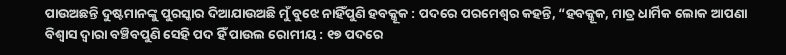ପାଉଅଛନ୍ତି ଦୁଷ୍ଟମାନଙ୍କୁ ପୁରସ୍କାର ଦିଆଯାଉଅଛି ମୁଁ ବୁଝେ ନାହିଁପୁଣି ହବକ୍କୂକ : ପଦରେ ପରମେଶ୍ୱର କହନ୍ତି, “ହବକ୍କୂକ, ମାତ୍ର ଧାର୍ମିକ ଲୋକ ଆପଣା ବିଶ୍ୱାସ ଦ୍ୱାରା ବଞ୍ଚିବପୁଣି ସେହି ପଦ ହିଁ ପାଉଲ ରୋମୀୟ : ୧୭ ପଦରେ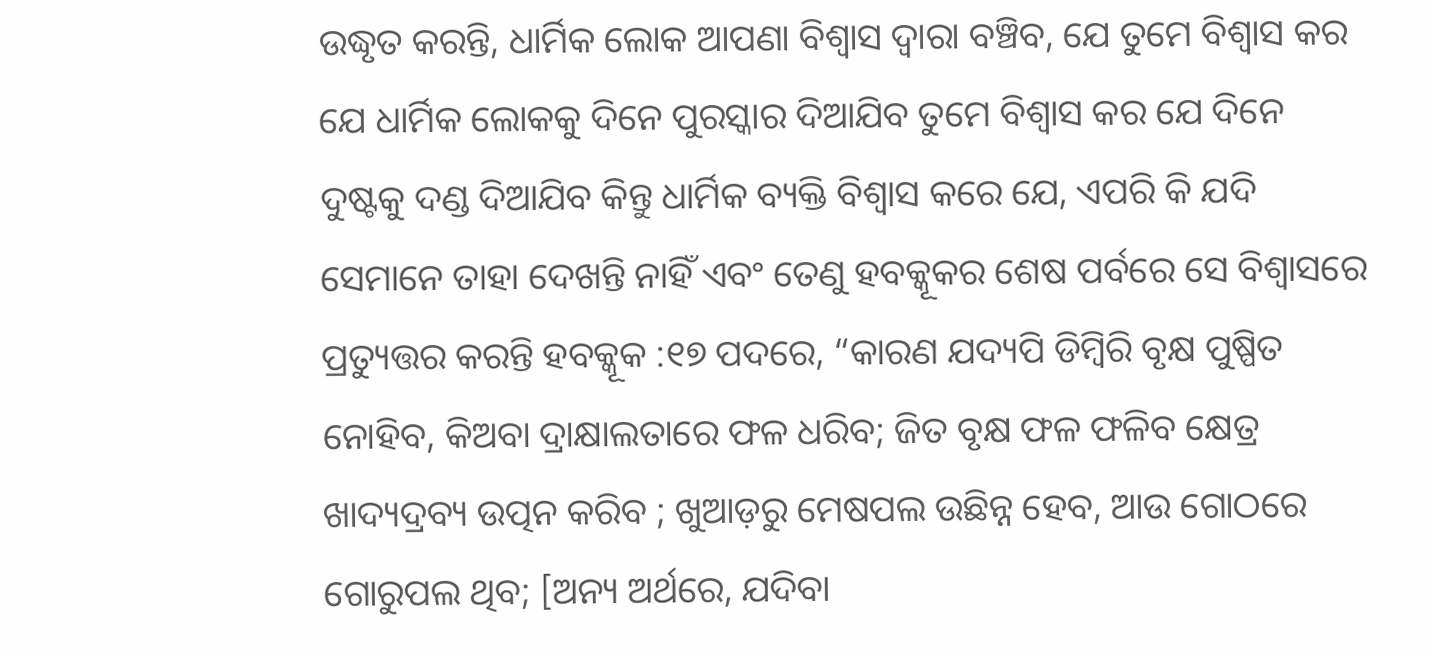ଉଦ୍ଧୃତ କରନ୍ତି, ଧାର୍ମିକ ଲୋକ ଆପଣା ବିଶ୍ୱାସ ଦ୍ୱାରା ବଞ୍ଚିବ, ଯେ ତୁମେ ବିଶ୍ୱାସ କର ଯେ ଧାର୍ମିକ ଲୋକକୁ ଦିନେ ପୁରସ୍କାର ଦିଆଯିବ ତୁମେ ବିଶ୍ୱାସ କର ଯେ ଦିନେ ଦୁଷ୍ଟକୁ ଦଣ୍ଡ ଦିଆଯିବ କିନ୍ତୁ ଧାର୍ମିକ ବ୍ୟକ୍ତି ବିଶ୍ୱାସ କରେ ଯେ, ଏପରି କି ଯଦି ସେମାନେ ତାହା ଦେଖନ୍ତି ନାହିଁ ଏବଂ ତେଣୁ ହବକ୍କୂକର ଶେଷ ପର୍ବରେ ସେ ବିଶ୍ୱାସରେ ପ୍ରତ୍ୟୁତ୍ତର କରନ୍ତି ହବକ୍କୂକ :୧୭ ପଦରେ, “କାରଣ ଯଦ୍ୟପି ଡିମ୍ବିରି ବୃକ୍ଷ ପୁଷ୍ପିତ ନୋହିବ, କିଅବା ଦ୍ରାକ୍ଷାଲତାରେ ଫଳ ଧରିବ; ଜିତ ବୃକ୍ଷ ଫଳ ଫଳିବ କ୍ଷେତ୍ର ଖାଦ୍ୟଦ୍ରବ୍ୟ ଉତ୍ପନ କରିବ ; ଖୁଆଡ଼ରୁ ମେଷପଲ ଉଛିନ୍ନ ହେବ, ଆଉ ଗୋଠରେ ଗୋରୁପଲ ଥିବ; [ଅନ୍ୟ ଅର୍ଥରେ, ଯଦିବା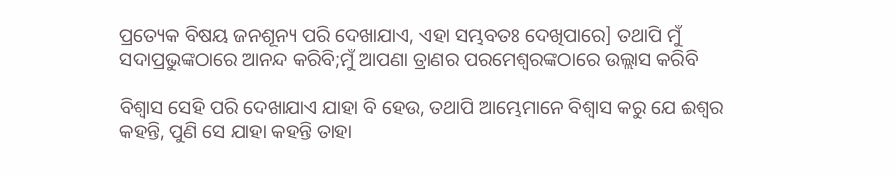ପ୍ରତ୍ୟେକ ବିଷୟ ଜନଶୂନ୍ୟ ପରି ଦେଖାଯାଏ, ଏହା ସମ୍ଭବତଃ ଦେଖିପାରେ] ତଥାପି ମୁଁ ସଦାପ୍ରଭୁଙ୍କଠାରେ ଆନନ୍ଦ କରିବି;ମୁଁ ଆପଣା ତ୍ରାଣର ପରମେଶ୍ୱରଙ୍କଠାରେ ଉଲ୍ଲାସ କରିବି

ବିଶ୍ୱାସ ସେହି ପରି ଦେଖାଯାଏ ଯାହା ବି ହେଉ, ତଥାପି ଆମ୍ଭେମାନେ ବିଶ୍ୱାସ କରୁ ଯେ ଈଶ୍ୱର କହନ୍ତି, ପୁଣି ସେ ଯାହା କହନ୍ତି ତାହା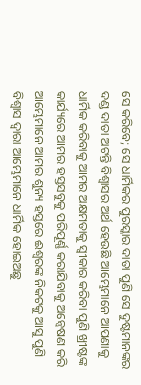ସେ କରିବେ; ସେ ଧାର୍ମିକର ପୁରସ୍କାର ଦାତା ପୁଣି ସେ ଦୁଷ୍ଟମାନଙ୍କର ଦଣ୍ଡ ଦାତା ଅଟନ୍ତି ବିଶ୍ୱାସର ଅର୍ଥ ହେଉଛି ଆମ୍ଭେମାନେ ଆପଣାକୁ ଧାର୍ମିକ କରିବାକୁ ଆମର ଅକ୍ଷମତାକୁ ସ୍ୱୀକାର କରିବା ପୁଣି ଖ୍ରୀଷ୍ଟଙ୍କ କାର୍ଯ୍ୟରେ ଆମର ହସ୍ତସବୁକୁ ପରିପୂର୍ଣ୍ଣ କରାଯିବାକୁ ଅନ୍ୱେଷଣ କରି ଆମ୍ଭେମାନେ ଆମର ଶୁନ୍ୟ ହସ୍ତରେ ଈଶ୍ୱରଙ୍କ ନିକଟକୁ ଆସୁ ପୁଣି ବିଶ୍ୱାସ ଦ୍ୱାରା ଆମ୍ଭେମାନେ ଧାର୍ମିକ ହୋଇଅଛୁ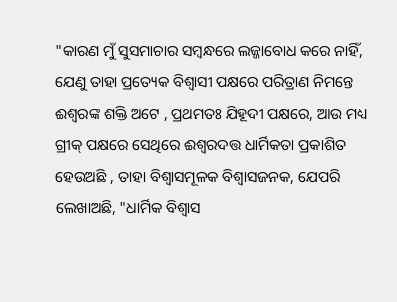"କାରଣ ମୁଁ ସୁସମାଚାର ସମ୍ବନ୍ଧରେ ଲଜ୍ଜାବୋଧ କରେ ନାହିଁ, ଯେଣୁ ତାହା ପ୍ରତ୍ୟେକ ବିଶ୍ୱାସୀ ପକ୍ଷରେ ପରିତ୍ରାଣ ନିମନ୍ତେ ଈଶ୍ୱରଙ୍କ ଶକ୍ତି ଅଟେ , ପ୍ରଥମତଃ ଯିହୂଦୀ ପକ୍ଷରେ, ଆଉ ମଧ୍ୟ ଗ୍ରୀକ୍ ପକ୍ଷରେ ସେଥିରେ ଈଶ୍ୱରଦତ୍ତ ଧାର୍ମିକତା ପ୍ରକାଶିତ ହେଉଅଛି , ତାହା ବିଶ୍ଵାସମୂଳକ ବିଶ୍ଵାସଜନକ, ଯେପରି ଲେଖାଅଛି, "ଧାର୍ମିକ ବିଶ୍ୱାସ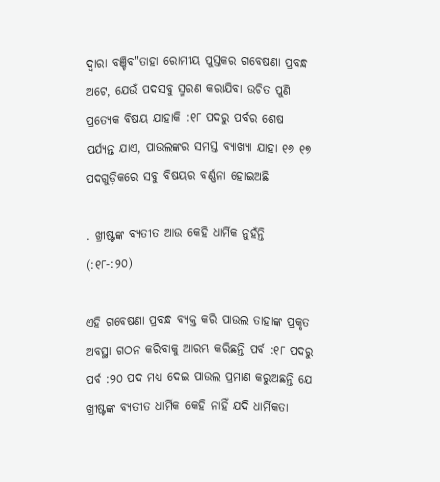ଦ୍ୱାରା ବଞ୍ଚିବ"ତାହା ରୋମୀୟ ପୁସ୍ତକର ଗବେଷଣା ପ୍ରବନ୍ଧ ଅଟେ, ଯେଉଁ ପଦସବୁ ସ୍ମରଣ କରାଯିବା ଉଚିତ ପୁଣି ପ୍ରତ୍ୟେକ ବିଷୟ ଯାହାକି :୧୮ ପଦରୁ ପର୍ବର ଶେଷ ପର୍ଯ୍ୟନ୍ତ ଯାଏ, ପାଉଲଙ୍କର ସମସ୍ତ ବ୍ୟାଖ୍ୟା ଯାହା ୧୬ ୧୭ ପଦଗୁଡ଼ିକରେ ସବୁ ବିଷୟର ବର୍ଣ୍ଣନା ହୋଇଅଛି

. ଖ୍ରୀଷ୍ଟଙ୍କ ବ୍ୟତୀତ ଆଉ କେହି ଧାର୍ମିକ ନୁହଁନ୍ତି (:୧୮-:୨୦)

ଏହି ଗବେଷଣା ପ୍ରବନ୍ଧ ବ୍ୟକ୍ତ କରି ପାଉଲ ତାହାଙ୍କ ପ୍ରକୃତ ଅବସ୍ଥା ଗଠନ କରିବାକୁ ଆରମ୍ଭ କରିଛନ୍ତି ପର୍ବ :୧୮ ପଦରୁ ପର୍ବ :୨୦ ପଦ ମଧ୍ୟ ଦେଇ ପାଉଲ ପ୍ରମାଣ କରୁଅଛନ୍ତି ଯେ ଖ୍ରୀଷ୍ଟଙ୍କ ବ୍ୟତୀତ ଧାର୍ମିକ କେହି ନାହିଁ ଯଦି ଧାର୍ମିକତା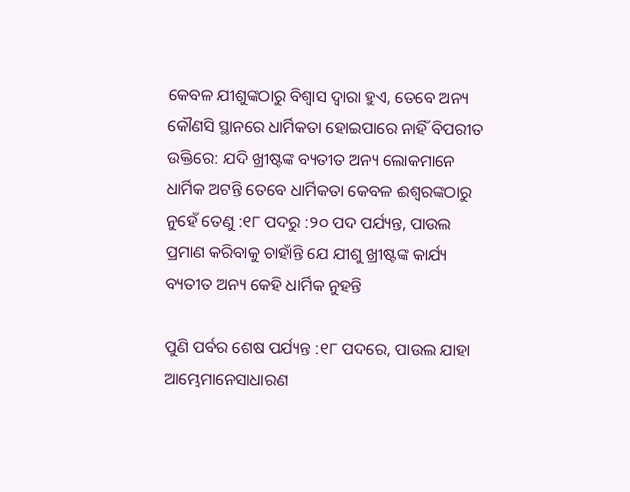କେବଳ ଯୀଶୁଙ୍କଠାରୁ ବିଶ୍ୱାସ ଦ୍ୱାରା ହୁଏ, ତେବେ ଅନ୍ୟ କୌଣସି ସ୍ଥାନରେ ଧାର୍ମିକତା ହୋଇପାରେ ନାହିଁ ବିପରୀତ ଉକ୍ତିରେ: ଯଦି ଖ୍ରୀଷ୍ଟଙ୍କ ବ୍ୟତୀତ ଅନ୍ୟ ଲୋକମାନେ ଧାର୍ମିକ ଅଟନ୍ତି ତେବେ ଧାର୍ମିକତା କେବଳ ଈଶ୍ୱରଙ୍କଠାରୁ ନୁହେଁ ତେଣୁ :୧୮ ପଦରୁ :୨୦ ପଦ ପର୍ଯ୍ୟନ୍ତ, ପାଉଲ ପ୍ରମାଣ କରିବାକୁ ଚାହାଁନ୍ତି ଯେ ଯୀଶୁ ଖ୍ରୀଷ୍ଟଙ୍କ କାର୍ଯ୍ୟ ବ୍ୟତୀତ ଅନ୍ୟ କେହି ଧାର୍ମିକ ନୁହନ୍ତି

ପୁଣି ପର୍ବର ଶେଷ ପର୍ଯ୍ୟନ୍ତ :୧୮ ପଦରେ, ପାଉଲ ଯାହା ଆମ୍ଭେମାନେସାଧାରଣ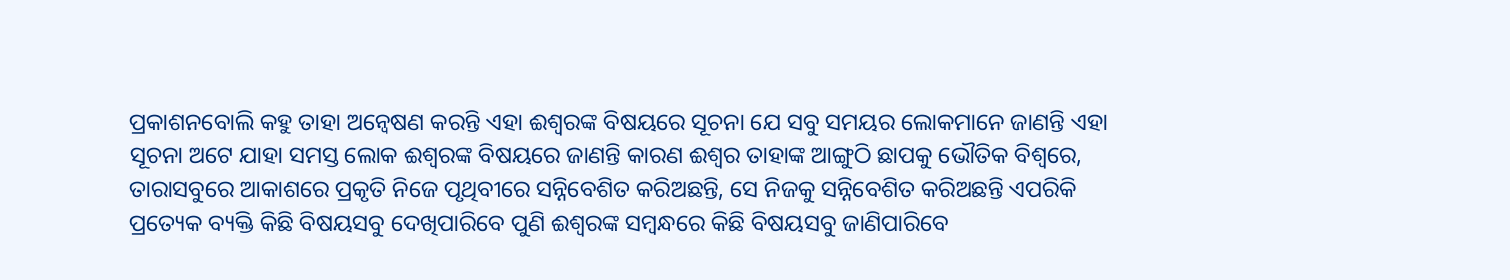ପ୍ରକାଶନବୋଲି କହୁ ତାହା ଅନ୍ୱେଷଣ କରନ୍ତି ଏହା ଈଶ୍ୱରଙ୍କ ବିଷୟରେ ସୂଚନା ଯେ ସବୁ ସମୟର ଲୋକମାନେ ଜାଣନ୍ତି ଏହା ସୂଚନା ଅଟେ ଯାହା ସମସ୍ତ ଲୋକ ଈଶ୍ୱରଙ୍କ ବିଷୟରେ ଜାଣନ୍ତି କାରଣ ଈଶ୍ୱର ତାହାଙ୍କ ଆଙ୍ଗୁଠି ଛାପକୁ ଭୌତିକ ବିଶ୍ୱରେ, ତାରାସବୁରେ ଆକାଶରେ ପ୍ରକୃତି ନିଜେ ପୃଥିବୀରେ ସନ୍ନିବେଶିତ କରିଅଛନ୍ତି, ସେ ନିଜକୁ ସନ୍ନିବେଶିତ କରିଅଛନ୍ତି ଏପରିକି ପ୍ରତ୍ୟେକ ବ୍ୟକ୍ତି କିଛି ବିଷୟସବୁ ଦେଖିପାରିବେ ପୁଣି ଈଶ୍ୱରଙ୍କ ସମ୍ବନ୍ଧରେ କିଛି ବିଷୟସବୁ ଜାଣିପାରିବେ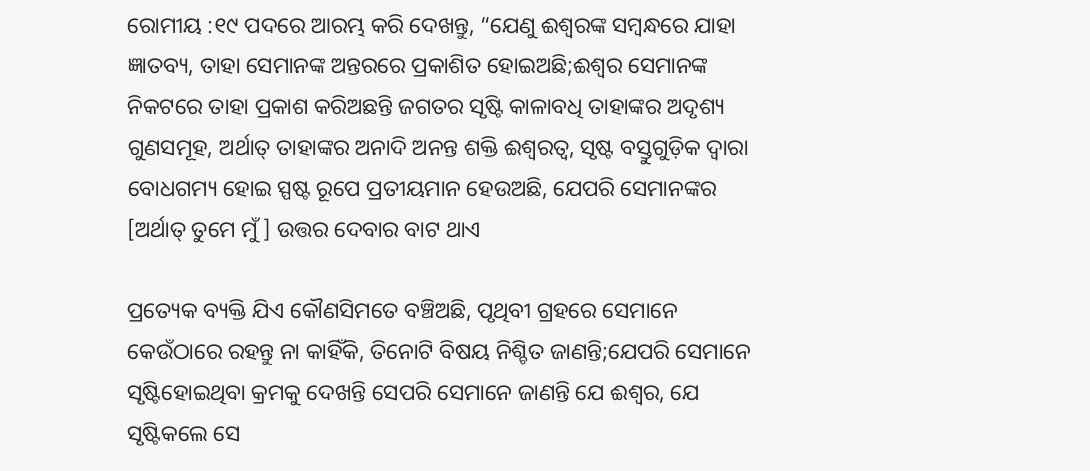ରୋମୀୟ :୧୯ ପଦରେ ଆରମ୍ଭ କରି ଦେଖନ୍ତୁ, “ଯେଣୁ ଈଶ୍ୱରଙ୍କ ସମ୍ବନ୍ଧରେ ଯାହା ଜ୍ଞାତବ୍ୟ, ତାହା ସେମାନଙ୍କ ଅନ୍ତରରେ ପ୍ରକାଶିତ ହୋଇଅଛି;ଈଶ୍ଵର ସେମାନଙ୍କ ନିକଟରେ ତାହା ପ୍ରକାଶ କରିଅଛନ୍ତି ଜଗତର ସୃଷ୍ଟି କାଳାବଧି ତାହାଙ୍କର ଅଦୃଶ୍ୟ ଗୁଣସମୂହ, ଅର୍ଥାତ୍ ତାହାଙ୍କର ଅନାଦି ଅନନ୍ତ ଶକ୍ତି ଈଶ୍ୱରତ୍ୱ, ସୃଷ୍ଟ ବସ୍ତୁଗୁଡ଼ିକ ଦ୍ୱାରା ବୋଧଗମ୍ୟ ହୋଇ ସ୍ପଷ୍ଟ ରୂପେ ପ୍ରତୀୟମାନ ହେଉଅଛି, ଯେପରି ସେମାନଙ୍କର [ଅର୍ଥାତ୍ ତୁମେ ମୁଁ ] ଉତ୍ତର ଦେବାର ବାଟ ଥାଏ

ପ୍ରତ୍ୟେକ ବ୍ୟକ୍ତି ଯିଏ କୌଣସିମତେ ବଞ୍ଚିଅଛି, ପୃଥିବୀ ଗ୍ରହରେ ସେମାନେ କେଉଁଠାରେ ରହନ୍ତୁ ନା କାହିଁକି, ତିନୋଟି ବିଷୟ ନିଶ୍ଚିତ ଜାଣନ୍ତି;ଯେପରି ସେମାନେ ସୃଷ୍ଟିହୋଇଥିବା କ୍ରମକୁ ଦେଖନ୍ତି ସେପରି ସେମାନେ ଜାଣନ୍ତି ଯେ ଈଶ୍ୱର, ଯେ ସୃଷ୍ଟିକଲେ ସେ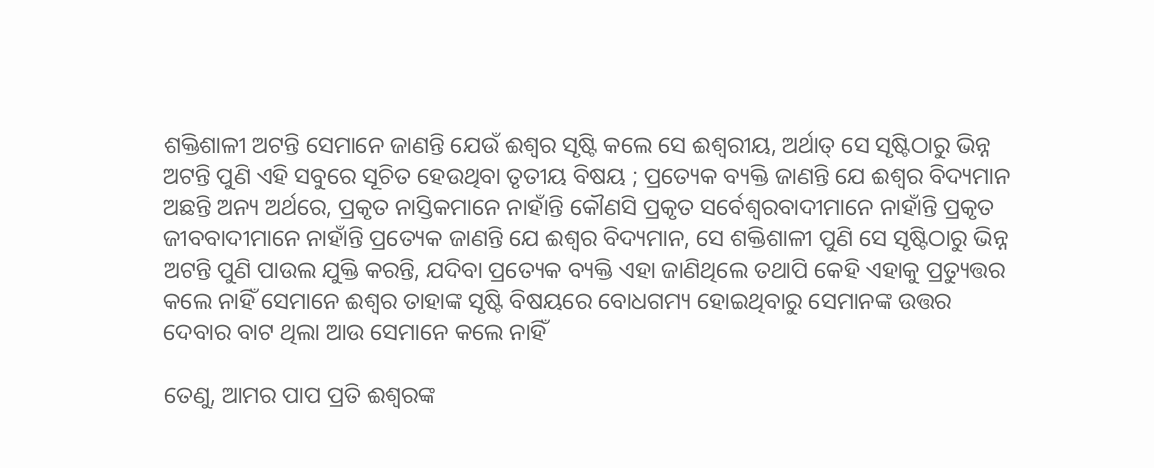ଶକ୍ତିଶାଳୀ ଅଟନ୍ତି ସେମାନେ ଜାଣନ୍ତି ଯେଉଁ ଈଶ୍ୱର ସୃଷ୍ଟି କଲେ ସେ ଈଶ୍ଵରୀୟ, ଅର୍ଥାତ୍ ସେ ସୃଷ୍ଟିଠାରୁ ଭିନ୍ନ ଅଟନ୍ତି ପୁଣି ଏହି ସବୁରେ ସୂଚିତ ହେଉଥିବା ତୃତୀୟ ବିଷୟ ; ପ୍ରତ୍ୟେକ ବ୍ୟକ୍ତି ଜାଣନ୍ତି ଯେ ଈଶ୍ୱର ବିଦ୍ୟମାନ ଅଛନ୍ତି ଅନ୍ୟ ଅର୍ଥରେ, ପ୍ରକୃତ ନାସ୍ତିକମାନେ ନାହାଁନ୍ତି କୌଣସି ପ୍ରକୃତ ସର୍ବେଶ୍ୱରବାଦୀମାନେ ନାହାଁନ୍ତି ପ୍ରକୃତ ଜୀବବାଦୀମାନେ ନାହାଁନ୍ତି ପ୍ରତ୍ୟେକ ଜାଣନ୍ତି ଯେ ଈଶ୍ୱର ବିଦ୍ୟମାନ, ସେ ଶକ୍ତିଶାଳୀ ପୁଣି ସେ ସୃଷ୍ଟିଠାରୁ ଭିନ୍ନ ଅଟନ୍ତି ପୁଣି ପାଉଲ ଯୁକ୍ତି କରନ୍ତି, ଯଦିବା ପ୍ରତ୍ୟେକ ବ୍ୟକ୍ତି ଏହା ଜାଣିଥିଲେ ତଥାପି କେହି ଏହାକୁ ପ୍ରତ୍ୟୁତ୍ତର କଲେ ନାହିଁ ସେମାନେ ଈଶ୍ୱର ତାହାଙ୍କ ସୃଷ୍ଟି ବିଷୟରେ ବୋଧଗମ୍ୟ ହୋଇଥିବାରୁ ସେମାନଙ୍କ ଉତ୍ତର ଦେବାର ବାଟ ଥିଲା ଆଉ ସେମାନେ କଲେ ନାହିଁ

ତେଣୁ, ଆମର ପାପ ପ୍ରତି ଈଶ୍ୱରଙ୍କ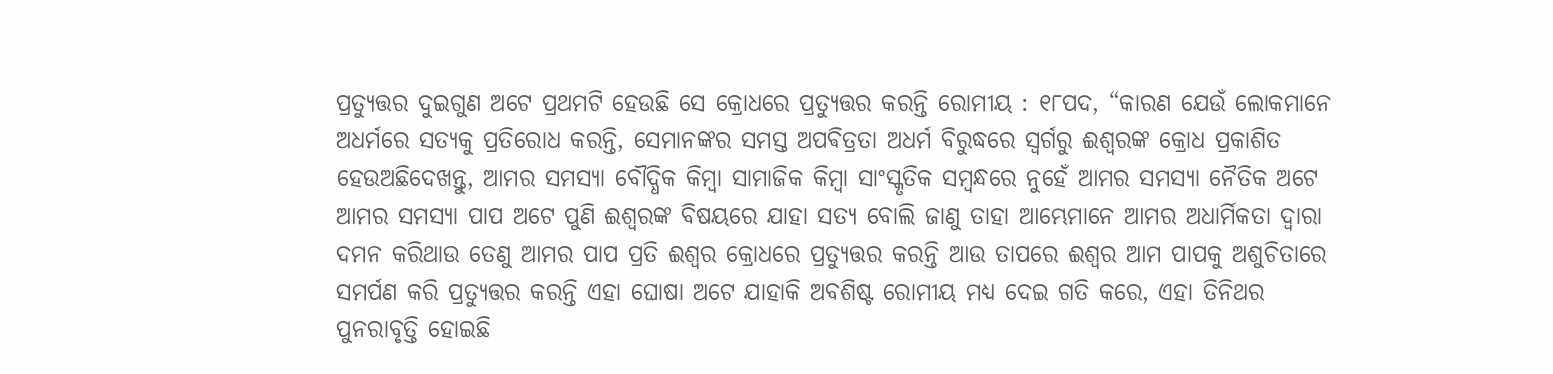ପ୍ରତ୍ୟୁତ୍ତର ଦୁଇଗୁଣ ଅଟେ ପ୍ରଥମଟି ହେଉଛି ସେ କ୍ରୋଧରେ ପ୍ରତ୍ୟୁତ୍ତର କରନ୍ତି ରୋମୀୟ : ୧୮ପଦ, “କାରଣ ଯେଉଁ ଲୋକମାନେ ଅଧର୍ମରେ ସତ୍ୟକୁ ପ୍ରତିରୋଧ କରନ୍ତି, ସେମାନଙ୍କର ସମସ୍ତ ଅପଵିତ୍ରତା ଅଧର୍ମ ବିରୁଦ୍ଧରେ ସ୍ୱର୍ଗରୁ ଈଶ୍ୱରଙ୍କ କ୍ରୋଧ ପ୍ରକାଶିତ ହେଉଅଛିଦେଖନ୍ତୁ, ଆମର ସମସ୍ୟା ବୌଦ୍ଧିକ କିମ୍ବା ସାମାଜିକ କିମ୍ବା ସାଂସ୍କୃତିକ ସମ୍ବନ୍ଧରେ ନୁହେଁ ଆମର ସମସ୍ୟା ନୈତିକ ଅଟେ ଆମର ସମସ୍ୟା ପାପ ଅଟେ ପୁଣି ଈଶ୍ୱରଙ୍କ ବିଷୟରେ ଯାହା ସତ୍ୟ ବୋଲି ଜାଣୁ ତାହା ଆମ୍ଭେମାନେ ଆମର ଅଧାର୍ମିକତା ଦ୍ୱାରା ଦମନ କରିଥାଉ ତେଣୁ ଆମର ପାପ ପ୍ରତି ଈଶ୍ୱର କ୍ରୋଧରେ ପ୍ରତ୍ୟୁତ୍ତର କରନ୍ତି ଆଉ ତାପରେ ଈଶ୍ୱର ଆମ ପାପକୁ ଅଶୁଚିତାରେ ସମର୍ପଣ କରି ପ୍ରତ୍ୟୁତ୍ତର କରନ୍ତି ଏହା ଘୋଷା ଅଟେ ଯାହାକି ଅବଶିଷ୍ଟ ରୋମୀୟ ମଧ୍ୟ ଦେଇ ଗତି କରେ, ଏହା ତିନିଥର ପୁନରାବୃତ୍ତି ହୋଇଛି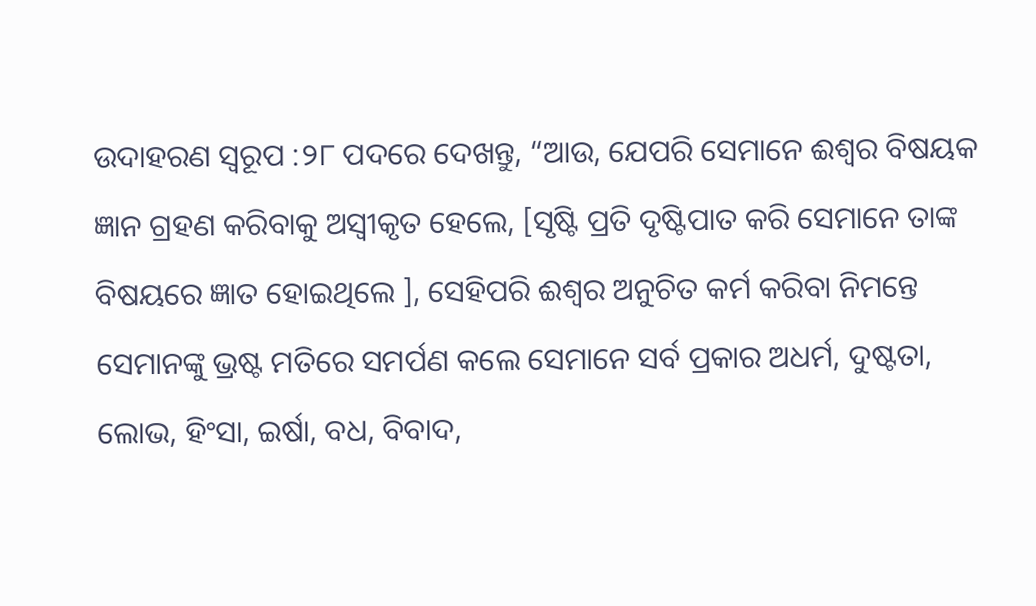ଉଦାହରଣ ସ୍ୱରୂପ :୨୮ ପଦରେ ଦେଖନ୍ତୁ, “ଆଉ, ଯେପରି ସେମାନେ ଈଶ୍ୱର ବିଷୟକ ଜ୍ଞାନ ଗ୍ରହଣ କରିବାକୁ ଅସ୍ୱୀକୃତ ହେଲେ, [ସୃଷ୍ଟି ପ୍ରତି ଦୃଷ୍ଟିପାତ କରି ସେମାନେ ତାଙ୍କ ବିଷୟରେ ଜ୍ଞାତ ହୋଇଥିଲେ ], ସେହିପରି ଈଶ୍ୱର ଅନୁଚିତ କର୍ମ କରିବା ନିମନ୍ତେ ସେମାନଙ୍କୁ ଭ୍ରଷ୍ଟ ମତିରେ ସମର୍ପଣ କଲେ ସେମାନେ ସର୍ବ ପ୍ରକାର ଅଧର୍ମ, ଦୁଷ୍ଟତା, ଲୋଭ, ହିଂସା, ଇର୍ଷା, ବଧ, ବିବାଦ,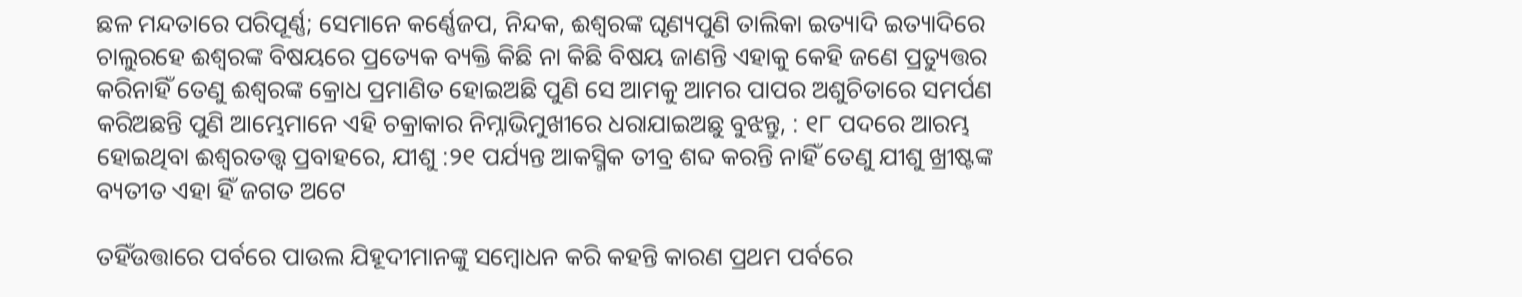ଛଳ ମନ୍ଦତାରେ ପରିପୂର୍ଣ୍ଣ; ସେମାନେ କର୍ଣ୍ଣେଜପ, ନିନ୍ଦକ, ଈଶ୍ୱରଙ୍କ ଘୃଣ୍ୟପୁଣି ତାଲିକା ଇତ୍ୟାଦି ଇତ୍ୟାଦିରେ ଚାଲୁରହେ ଈଶ୍ୱରଙ୍କ ବିଷୟରେ ପ୍ରତ୍ୟେକ ବ୍ୟକ୍ତି କିଛି ନା କିଛି ବିଷୟ ଜାଣନ୍ତି ଏହାକୁ କେହି ଜଣେ ପ୍ରତ୍ୟୁତ୍ତର କରିନାହିଁ ତେଣୁ ଈଶ୍ୱରଙ୍କ କ୍ରୋଧ ପ୍ରମାଣିତ ହୋଇଅଛି ପୁଣି ସେ ଆମକୁ ଆମର ପାପର ଅଶୁଚିତାରେ ସମର୍ପଣ କରିଅଛନ୍ତି ପୁଣି ଆମ୍ଭେମାନେ ଏହି ଚକ୍ରାକାର ନିମ୍ନାଭିମୁଖୀରେ ଧରାଯାଇଅଛୁ ବୁଝନ୍ତୁ, : ୧୮ ପଦରେ ଆରମ୍ଭ ହୋଇଥିବା ଈଶ୍ୱରତତ୍ତ୍ୱ ପ୍ରବାହରେ, ଯୀଶୁ :୨୧ ପର୍ଯ୍ୟନ୍ତ ଆକସ୍ମିକ ତୀବ୍ର ଶବ୍ଦ କରନ୍ତି ନାହିଁ ତେଣୁ ଯୀଶୁ ଖ୍ରୀଷ୍ଟଙ୍କ ବ୍ୟତୀତ ଏହା ହିଁ ଜଗତ ଅଟେ

ତହିଁଉତ୍ତାରେ ପର୍ବରେ ପାଉଲ ଯିହୂଦୀମାନଙ୍କୁ ସମ୍ବୋଧନ କରି କହନ୍ତି କାରଣ ପ୍ରଥମ ପର୍ବରେ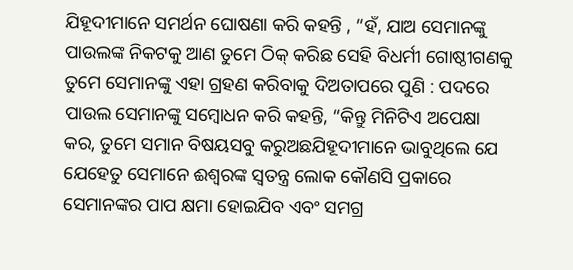ଯିହୂଦୀମାନେ ସମର୍ଥନ ଘୋଷଣା କରି କହନ୍ତି , “ହଁ, ଯାଅ ସେମାନଙ୍କୁ ପାଉଲଙ୍କ ନିକଟକୁ ଆଣ ତୁମେ ଠିକ୍ କରିଛ ସେହି ବିଧର୍ମୀ ଗୋଷ୍ଠୀଗଣକୁ ତୁମେ ସେମାନଙ୍କୁ ଏହା ଗ୍ରହଣ କରିବାକୁ ଦିଅତାପରେ ପୁଣି : ପଦରେ ପାଉଲ ସେମାନଙ୍କୁ ସମ୍ବୋଧନ କରି କହନ୍ତି, “କିନ୍ତୁ ମିନିଟିଏ ଅପେକ୍ଷା କର, ତୁମେ ସମାନ ବିଷୟସବୁ କରୁଅଛଯିହୂଦୀମାନେ ଭାବୁଥିଲେ ଯେ ଯେହେତୁ ସେମାନେ ଈଶ୍ଵରଙ୍କ ସ୍ୱତନ୍ତ୍ର ଲୋକ କୌଣସି ପ୍ରକାରେ ସେମାନଙ୍କର ପାପ କ୍ଷମା ହୋଇଯିବ ଏବଂ ସମଗ୍ର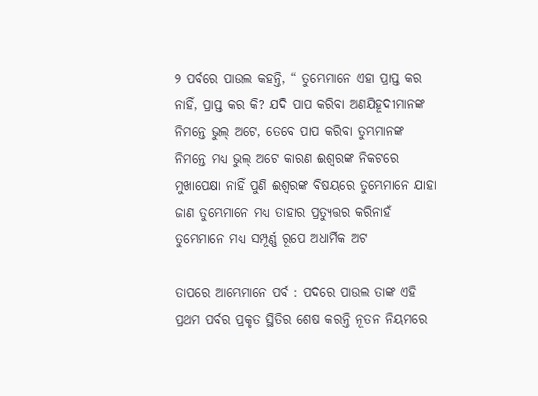୨ ପର୍ବରେ ପାଉଲ କହନ୍ତି, “ ତୁମ୍ଭେମାନେ ଏହା ପ୍ରାପ୍ତ କର ନାହିଁ, ପ୍ରାପ୍ତ କର କି? ଯଦି ପାପ କରିବା ଅଣଯିହୂଦୀମାନଙ୍କ ନିମନ୍ତେ ଭୁଲ୍ ଅଟେ, ତେବେ ପାପ କରିବା ତୁମ୍ଭମାନଙ୍କ ନିମନ୍ତେ ମଧ୍ୟ ଭୁଲ୍ ଅଟେ କାରଣ ଈଶ୍ୱରଙ୍କ ନିକଟରେ ମୁଖାପେକ୍ଷା ନାହିଁ ପୁଣି ଈଶ୍ୱରଙ୍କ ବିଷୟରେ ତୁମ୍ଭେମାନେ ଯାହା ଜାଣ ତୁମ୍ଭେମାନେ ମଧ୍ୟ ତାହାର ପ୍ରତ୍ୟୁତ୍ତର କରିନାହଁ ତୁମ୍ଭେମାନେ ମଧ୍ୟ ସମ୍ପୂର୍ଣ୍ଣ ରୂପେ ଅଧାର୍ମିକ ଅଟ

ତାପରେ ଆମ୍ଭେମାନେ ପର୍ବ : ପଦରେ ପାଉଲ ତାଙ୍କ ଏହି ପ୍ରଥମ ପର୍ବର ପ୍ରକୃତ ସ୍ଥିତିର ଶେଷ କରନ୍ତି ନୂତନ ନିୟମରେ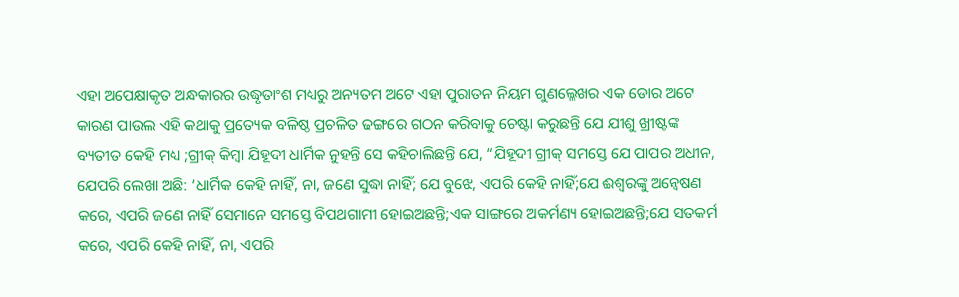ଏହା ଅପେକ୍ଷାକୃତ ଅନ୍ଧକାରର ଉଦ୍ଧୃତାଂଶ ମଧ୍ୟରୁ ଅନ୍ୟତମ ଅଟେ ଏହା ପୁରାତନ ନିୟମ ଗୁଣଲ୍ଳେଖର ଏକ ଡୋର ଅଟେ କାରଣ ପାଉଲ ଏହି କଥାକୁ ପ୍ରତ୍ୟେକ ବଳିଷ୍ଠ ପ୍ରଚଳିତ ଢଙ୍ଗରେ ଗଠନ କରିବାକୁ ଚେଷ୍ଟା କରୁଛନ୍ତି ଯେ ଯୀଶୁ ଖ୍ରୀଷ୍ଟଙ୍କ ବ୍ୟତୀତ କେହି ମଧ୍ୟ ;ଗ୍ରୀକ୍ କିମ୍ବା ଯିହୂଦୀ ଧାର୍ମିକ ନୁହନ୍ତି ସେ କହିଚାଲିଛନ୍ତି ଯେ, “ଯିହୂଦୀ ଗ୍ରୀକ୍ ସମସ୍ତେ ଯେ ପାପର ଅଧୀନ, ଯେପରି ଲେଖା ଅଛି: ‘ଧାର୍ମିକ କେହି ନାହିଁ, ନା, ଜଣେ ସୁଦ୍ଧା ନାହିଁ; ଯେ ବୁଝେ, ଏପରି କେହି ନାହିଁ;ଯେ ଈଶ୍ୱରଙ୍କୁ ଅନ୍ୱେଷଣ କରେ, ଏପରି ଜଣେ ନାହିଁ ସେମାନେ ସମସ୍ତେ ବିପଥଗାମୀ ହୋଇଅଛନ୍ତି;ଏକ ସାଙ୍ଗରେ ଅକର୍ମଣ୍ୟ ହୋଇଅଛନ୍ତି;ଯେ ସତକର୍ମ କରେ, ଏପରି କେହି ନାହିଁ, ନା, ଏପରି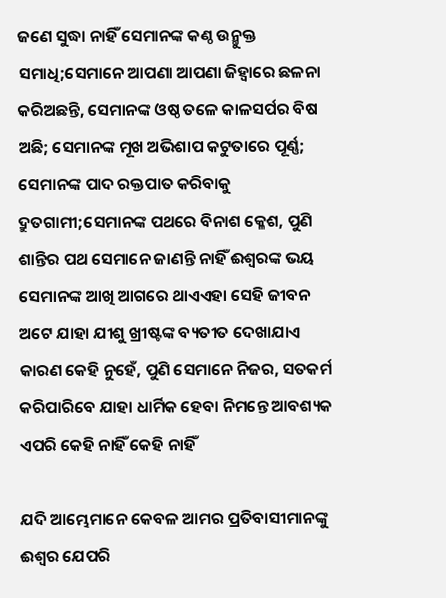ଜଣେ ସୁଦ୍ଧା ନାହିଁ ସେମାନଙ୍କ କଣ୍ଠ ଉନ୍ମୁକ୍ତ ସମାଧି;ସେମାନେ ଆପଣା ଆପଣା ଜିହ୍ୱାରେ ଛଳନା କରିଅଛନ୍ତି, ସେମାନଙ୍କ ଓଷ୍ଠ ତଳେ କାଳସର୍ପର ବିଷ ଅଛି; ସେମାନଙ୍କ ମୂଖ ଅଭିଶାପ କଟୁତାରେ ପୂର୍ଣ୍ଣ; ସେମାନଙ୍କ ପାଦ ରକ୍ତପାତ କରିବାକୁ ଦ୍ରୁତଗାମୀ;ସେମାନଙ୍କ ପଥରେ ବିନାଶ କ୍ଳେଶ, ପୁଣି ଶାନ୍ତିର ପଥ ସେମାନେ ଜାଣନ୍ତି ନାହିଁ ଈଶ୍ୱରଙ୍କ ଭୟ ସେମାନଙ୍କ ଆଖି ଆଗରେ ଥାଏଏହା ସେହି ଜୀବନ ଅଟେ ଯାହା ଯୀଶୁ ଖ୍ରୀଷ୍ଟଙ୍କ ବ୍ୟତୀତ ଦେଖାଯାଏ କାରଣ କେହି ନୁହେଁ, ପୁଣି ସେମାନେ ନିଜର, ସତକର୍ମ କରିପାରିବେ ଯାହା ଧାର୍ମିକ ହେବା ନିମନ୍ତେ ଆବଶ୍ୟକ ଏପରି କେହି ନାହିଁ କେହି ନାହିଁ

ଯଦି ଆମ୍ଭେମାନେ କେବଳ ଆମର ପ୍ରତିବାସୀମାନଙ୍କୁ ଈଶ୍ୱର ଯେପରି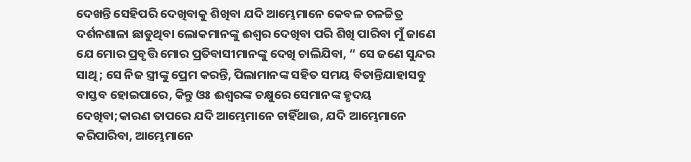ଦେଖନ୍ତି ସେହିପରି ଦେଖିବାକୁ ଶିଖିବା ଯଦି ଆମ୍ଭେମାନେ କେବଳ ଚଳଚ୍ଚିତ୍ର ଦର୍ଶନଶାଳା ଛାଡୁଥିବା ଲୋକମାନଙ୍କୁ ଈଶ୍ୱର ଦେଖିବା ପରି ଶିଖି ପାରିବା ମୁଁ ଜାଣେ ଯେ ମୋର ପ୍ରବୃତ୍ତି ମୋର ପ୍ରତିବାସୀମାନଙ୍କୁ ଦେଖି ଚାଲିଯିବା, “ ସେ ଜଣେ ସୁନ୍ଦର ସାଥି; ସେ ନିଜ ସ୍ତ୍ରୀଙ୍କୁ ପ୍ରେମ କରନ୍ତି, ପିଲାମାନଙ୍କ ସହିତ ସମୟ ବିତାନ୍ତିଯାହାସବୁ ବାସ୍ତବ ହୋଇପାରେ, କିନ୍ତୁ ଓଃ ଈଶ୍ୱରଙ୍କ ଚକ୍ଷୁରେ ସେମାନଙ୍କ ହୃଦୟ ଦେଖିବା;କାରଣ ତାପରେ ଯଦି ଆମ୍ଭେମାନେ ଚାହିଁଥାଉ, ଯଦି ଆମ୍ଭେମାନେ କରିପାରିବା, ଆମ୍ଭେମାନେ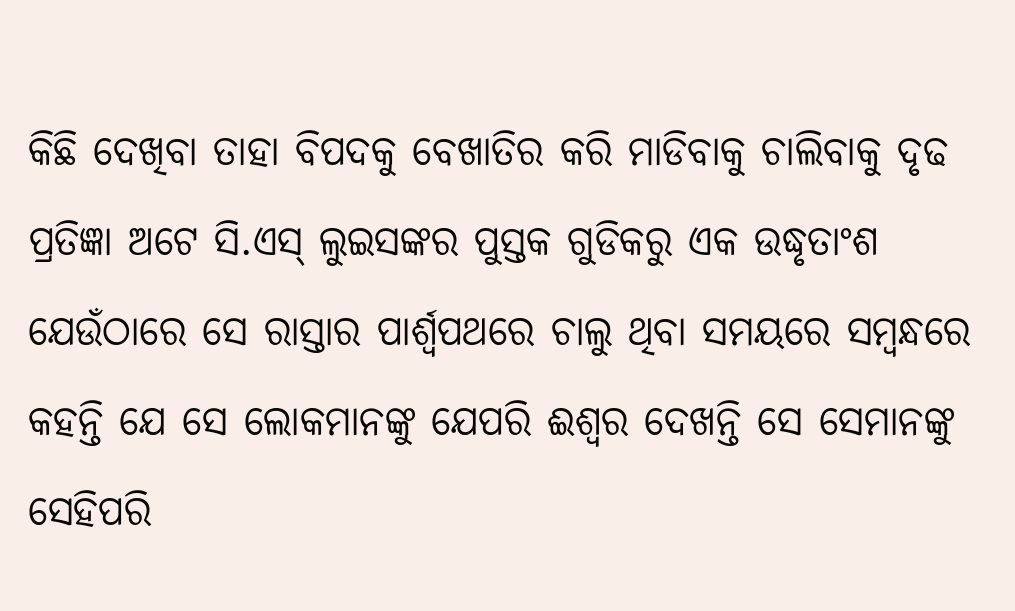କିଛି ଦେଖିବା ତାହା ବିପଦକୁ ବେଖାତିର କରି ମାଡିବାକୁ ଚାଲିବାକୁ ଦୃଢ ପ୍ରତିଜ୍ଞା ଅଟେ ସି.ଏସ୍ ଲୁଇସଙ୍କର ପୁସ୍ତକ ଗୁଡିକରୁ ଏକ ଉଦ୍ଧୃତାଂଶ ଯେଉଁଠାରେ ସେ ରାସ୍ତାର ପାର୍ଶ୍ୱପଥରେ ଚାଲୁ ଥିବା ସମୟରେ ସମ୍ବନ୍ଧରେ କହନ୍ତି ଯେ ସେ ଲୋକମାନଙ୍କୁ ଯେପରି ଈଶ୍ୱର ଦେଖନ୍ତି ସେ ସେମାନଙ୍କୁ ସେହିପରି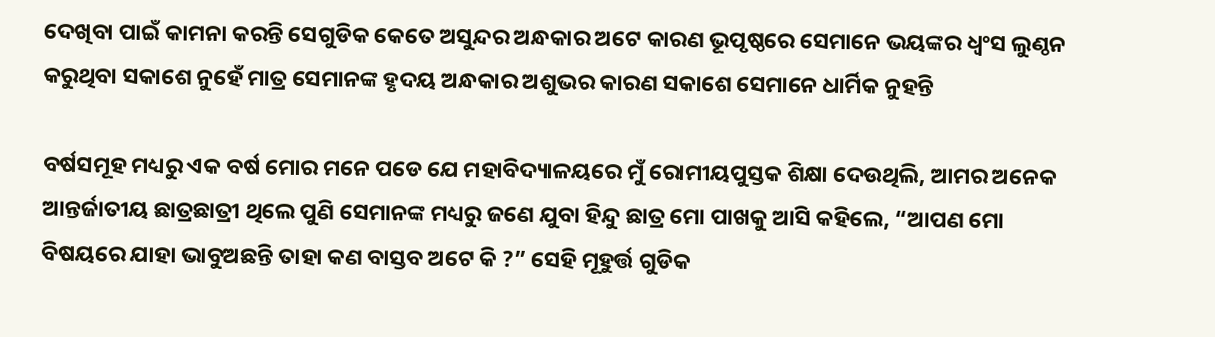ଦେଖିବା ପାଇଁ କାମନା କରନ୍ତି ସେଗୁଡିକ କେତେ ଅସୁନ୍ଦର ଅନ୍ଧକାର ଅଟେ କାରଣ ଭୂପୃଷ୍ଠରେ ସେମାନେ ଭୟଙ୍କର ଧ୍ୱଂସ ଲୁଣ୍ଠନ କରୁଥିବା ସକାଶେ ନୁହେଁ ମାତ୍ର ସେମାନଙ୍କ ହୃଦୟ ଅନ୍ଧକାର ଅଶୁଭର କାରଣ ସକାଶେ ସେମାନେ ଧାର୍ମିକ ନୁହନ୍ତି

ବର୍ଷସମୂହ ମଧ୍ୟରୁ ଏକ ବର୍ଷ ମୋର ମନେ ପଡେ ଯେ ମହାବିଦ୍ୟାଳୟରେ ମୁଁ ରୋମୀୟପୁସ୍ତକ ଶିକ୍ଷା ଦେଉଥିଲି, ଆମର ଅନେକ ଆନ୍ତର୍ଜାତୀୟ ଛାତ୍ରଛାତ୍ରୀ ଥିଲେ ପୁଣି ସେମାନଙ୍କ ମଧ୍ୟରୁ ଜଣେ ଯୁବା ହିନ୍ଦୁ ଛାତ୍ର ମୋ ପାଖକୁ ଆସି କହିଲେ, “ଆପଣ ମୋ ବିଷୟରେ ଯାହା ଭାବୁଅଛନ୍ତି ତାହା କଣ ବାସ୍ତବ ଅଟେ କି ?” ସେହି ମୂହୁର୍ତ୍ତ ଗୁଡିକ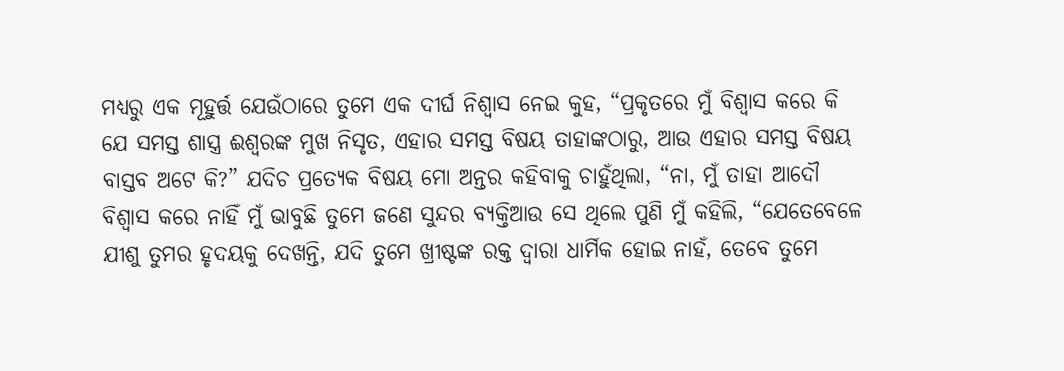ମଧ୍ୟରୁ ଏକ ମୂହୁର୍ତ୍ତ ଯେଉଁଠାରେ ତୁମେ ଏକ ଦୀର୍ଘ ନିଶ୍ୱାସ ନେଇ କୁହ, “ପ୍ରକୃତରେ ମୁଁ ବିଶ୍ୱାସ କରେ କି ଯେ ସମସ୍ତ ଶାସ୍ତ୍ର ଈଶ୍ୱରଙ୍କ ମୁଖ ନିସୃତ, ଏହାର ସମସ୍ତ ବିଷୟ ତାହାଙ୍କଠାରୁ, ଆଉ ଏହାର ସମସ୍ତ ବିଷୟ ବାସ୍ତବ ଅଟେ କି?” ଯଦିଚ ପ୍ରତ୍ୟେକ ବିଷୟ ମୋ ଅନ୍ତର କହିବାକୁ ଚାହୁଁଥିଲା, “ନା, ମୁଁ ତାହା ଆଦୌ ବିଶ୍ୱାସ କରେ ନାହିଁ ମୁଁ ଭାବୁଛି ତୁମେ ଜଣେ ସୁନ୍ଦର ବ୍ୟକ୍ତିଆଉ ସେ ଥିଲେ ପୁଣି ମୁଁ କହିଲି, “ଯେତେବେଳେ ଯୀଶୁ ତୁମର ହୃଦୟକୁ ଦେଖନ୍ତି, ଯଦି ତୁମେ ଖ୍ରୀଷ୍ଟଙ୍କ ରକ୍ତ ଦ୍ୱାରା ଧାର୍ମିକ ହୋଇ ନାହଁ, ତେବେ ତୁମେ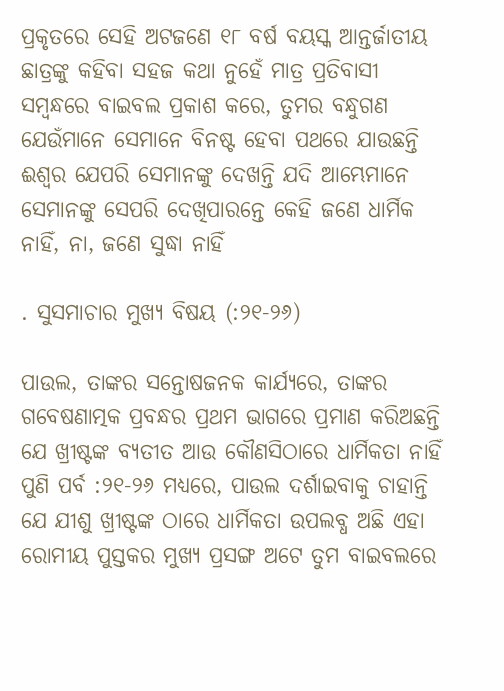ପ୍ରକୃତରେ ସେହି ଅଟଜଣେ ୧୮ ବର୍ଷ ବୟସ୍କ ଆନ୍ତର୍ଜାତୀୟ ଛାତ୍ରଙ୍କୁ କହିବା ସହଜ କଥା ନୁହେଁ ମାତ୍ର ପ୍ରତିବାସୀ ସମ୍ବନ୍ଧରେ ବାଇବଲ ପ୍ରକାଶ କରେ, ତୁମର ବନ୍ଧୁଗଣ ଯେଉଁମାନେ ସେମାନେ ବିନଷ୍ଟ ହେବା ପଥରେ ଯାଉଛନ୍ତି ଈଶ୍ୱର ଯେପରି ସେମାନଙ୍କୁ ଦେଖନ୍ତି ଯଦି ଆମ୍ଭେମାନେ ସେମାନଙ୍କୁ ସେପରି ଦେଖିପାରନ୍ତେ କେହି ଜଣେ ଧାର୍ମିକ ନାହିଁ, ନା, ଜଣେ ସୁଦ୍ଧା ନାହିଁ

. ସୁସମାଚାର ମୁଖ୍ୟ ବିଷୟ (:୨୧-୨୬)

ପାଉଲ, ତାଙ୍କର ସନ୍ତୋଷଜନକ କାର୍ଯ୍ୟରେ, ତାଙ୍କର ଗବେଷଣାତ୍ମକ ପ୍ରବନ୍ଧର ପ୍ରଥମ ଭାଗରେ ପ୍ରମାଣ କରିଅଛନ୍ତି ଯେ ଖ୍ରୀଷ୍ଟଙ୍କ ବ୍ୟତୀତ ଆଉ କୌଣସିଠାରେ ଧାର୍ମିକତା ନାହିଁ ପୁଣି ପର୍ବ :୨୧-୨୬ ମଧ୍ୟରେ, ପାଉଲ ଦର୍ଶାଇବାକୁ ଚାହାନ୍ତି ଯେ ଯୀଶୁ ଖ୍ରୀଷ୍ଟଙ୍କ ଠାରେ ଧାର୍ମିକତା ଉପଲବ୍ଧ ଅଛି ଏହା ରୋମୀୟ ପୁସ୍ତକର ମୁଖ୍ୟ ପ୍ରସଙ୍ଗ ଅଟେ ତୁମ ବାଇବଲରେ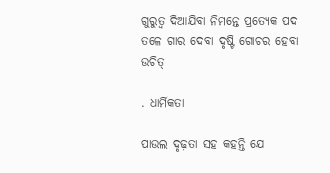ଗୁରୁତ୍ୱ ଦିଆଯିବା ନିମନ୍ତେ ପ୍ରତ୍ୟେକ ପଦ ତଳେ ଗାର ଦେବା ଦୃଷ୍ଟି ଗୋଚର ହେବା ଉଚିତ୍

. ଧାର୍ମିକତା

ପାଉଲ ଦୃଢ଼ତା ସହ କହନ୍ତି ଯେ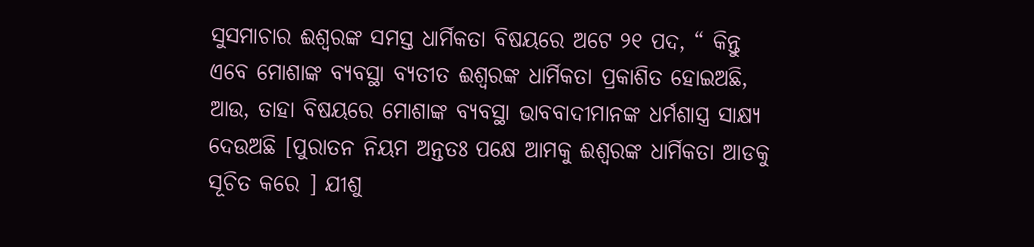ସୁସମାଚାର ଈଶ୍ୱରଙ୍କ ସମସ୍ତ ଧାର୍ମିକତା ବିଷୟରେ ଅଟେ ୨୧ ପଦ, “ କିନ୍ତୁ ଏବେ ମୋଶାଙ୍କ ବ୍ୟବସ୍ଥା ବ୍ୟତୀତ ଈଶ୍ୱରଙ୍କ ଧାର୍ମିକତା ପ୍ରକାଶିତ ହୋଇଅଛି, ଆଉ, ତାହା ବିଷୟରେ ମୋଶାଙ୍କ ବ୍ୟବସ୍ଥା ଭାବବାଦୀମାନଙ୍କ ଧର୍ମଶାସ୍ତ୍ର ସାକ୍ଷ୍ୟ ଦେଉଅଛି [ପୁରାତନ ନିୟମ ଅନ୍ତତଃ ପକ୍ଷେ ଆମକୁ ଈଶ୍ୱରଙ୍କ ଧାର୍ମିକତା ଆଡକୁ ସୂଚିତ କରେ ] ଯୀଶୁ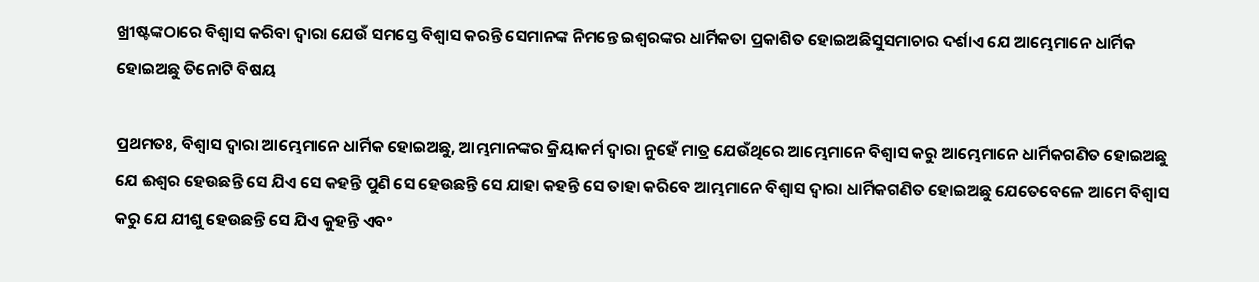ଖ୍ରୀଷ୍ଟଙ୍କଠାରେ ବିଶ୍ୱାସ କରିବା ଦ୍ୱାରା ଯେଉଁ ସମସ୍ତେ ବିଶ୍ୱାସ କରନ୍ତି ସେମାନଙ୍କ ନିମନ୍ତେ ଇଶ୍ଵରଙ୍କର ଧାର୍ମିକତା ପ୍ରକାଶିତ ହୋଇଅଛିସୁସମାଚାର ଦର୍ଶାଏ ଯେ ଆମ୍ଭେମାନେ ଧାର୍ମିକ ହୋଇଅଛୁ ତିନୋଟି ବିଷୟ

ପ୍ରଥମତଃ, ବିଶ୍ୱାସ ଦ୍ୱାରା ଆମ୍ଭେମାନେ ଧାର୍ମିକ ହୋଇଅଛୁ, ଆମ୍ଭମାନଙ୍କର କ୍ରିୟାକର୍ମ ଦ୍ୱାରା ନୁହେଁ ମାତ୍ର ଯେଉଁଥିରେ ଆମ୍ଭେମାନେ ବିଶ୍ୱାସ କରୁ ଆମ୍ଭେମାନେ ଧାର୍ମିକଗଣିତ ହୋଇଅଛୁ ଯେ ଈଶ୍ୱର ହେଉଛନ୍ତି ସେ ଯିଏ ସେ କହନ୍ତି ପୁଣି ସେ ହେଉଛନ୍ତି ସେ ଯାହା କହନ୍ତି ସେ ତାହା କରିବେ ଆମ୍ଭମାନେ ବିଶ୍ୱାସ ଦ୍ୱାରା ଧାର୍ମିକଗଣିତ ହୋଇଅଛୁ ଯେତେବେଳେ ଆମେ ବିଶ୍ୱାସ କରୁ ଯେ ଯୀଶୁ ହେଉଛନ୍ତି ସେ ଯିଏ କୁହନ୍ତି ଏବଂ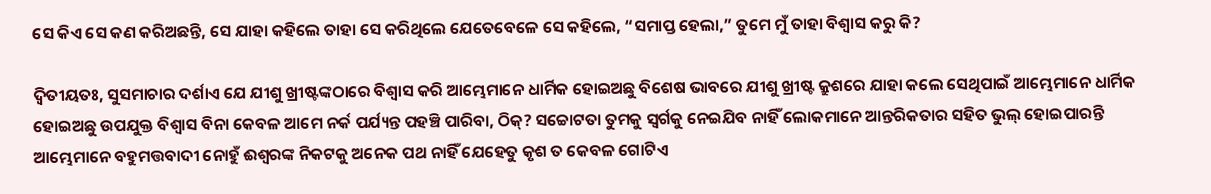ସେ କିଏ ସେ କଣ କରିଅଛନ୍ତି, ସେ ଯାହା କହିଲେ ତାହା ସେ କରିଥିଲେ ଯେତେବେଳେ ସେ କହିଲେ, “ସମାପ୍ତ ହେଲା,” ତୁମେ ମୁଁ ତାହା ବିଶ୍ୱାସ କରୁ କି?

ଦ୍ୱିତୀୟତଃ, ସୁସମାଚାର ଦର୍ଶାଏ ଯେ ଯୀଶୁ ଖ୍ରୀଷ୍ଟଙ୍କଠାରେ ବିଶ୍ୱାସ କରି ଆମ୍ଭେମାନେ ଧାର୍ମିକ ହୋଇଅଛୁ ବିଶେଷ ଭାବରେ ଯୀଶୁ ଖ୍ରୀଷ୍ଟ କ୍ରୁଶରେ ଯାହା କଲେ ସେଥିପାଇଁ ଆମ୍ଭେମାନେ ଧାର୍ମିକ ହୋଇଅଛୁ ଉପଯୁକ୍ତ ବିଶ୍ୱାସ ବିନା କେବଳ ଆମେ ନର୍କ ପର୍ଯ୍ୟନ୍ତ ପହଞ୍ଚି ପାରିବା, ଠିକ୍? ସଚ୍ଚୋଟତା ତୁମକୁ ସ୍ୱର୍ଗକୁ ନେଇଯିବ ନାହିଁ ଲୋକମାନେ ଆନ୍ତରିକତାର ସହିତ ଭୁଲ୍ ହୋଇପାରନ୍ତି ଆମ୍ଭେମାନେ ବହୁମତ୍ତବାଦୀ ନୋହୁଁ ଈଶ୍ୱରଙ୍କ ନିକଟକୁ ଅନେକ ପଥ ନାହିଁ ଯେହେତୁ କୃଶ ତ କେବଳ ଗୋଟିଏ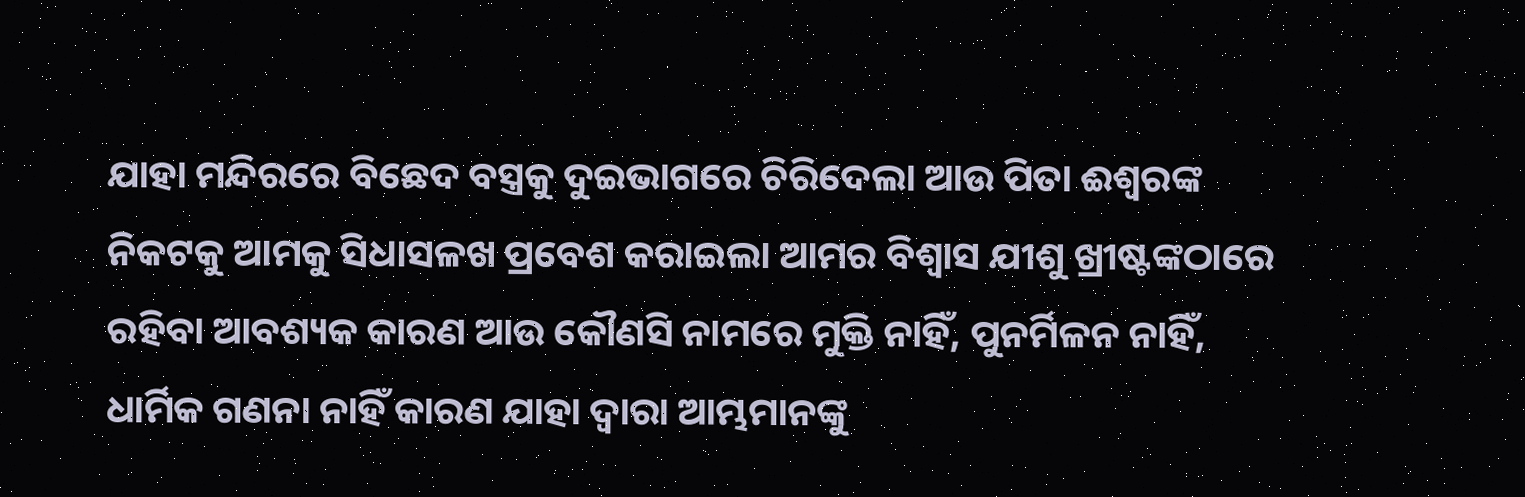ଯାହା ମନ୍ଦିରରେ ବିଛେଦ ବସ୍ତ୍ରକୁ ଦୁଇଭାଗରେ ଚିରିଦେଲା ଆଉ ପିତା ଈଶ୍ୱରଙ୍କ ନିକଟକୁ ଆମକୁ ସିଧାସଳଖ ପ୍ରବେଶ କରାଇଲା ଆମର ବିଶ୍ୱାସ ଯୀଶୁ ଖ୍ରୀଷ୍ଟଙ୍କଠାରେ ରହିବା ଆବଶ୍ୟକ କାରଣ ଆଉ କୌଣସି ନାମରେ ମୁକ୍ତି ନାହିଁ, ପୁନର୍ମିଳନ ନାହିଁ, ଧାର୍ମିକ ଗଣନା ନାହିଁ କାରଣ ଯାହା ଦ୍ୱାରା ଆମ୍ଭମାନଙ୍କୁ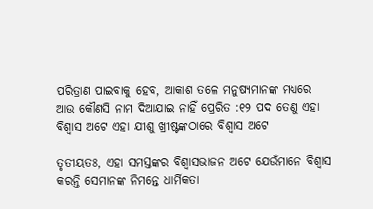ପରିତ୍ରାଣ ପାଇବାକୁ ହେବ, ଆକାଶ ତଳେ ମନୁଷ୍ୟମାନଙ୍କ ମଧ୍ୟରେ ଆଉ କୌଣସି ନାମ ଦିଆଯାଇ ନାହିଁ ପ୍ରେରିତ :୧୨ ପଦ ତେଣୁ ଏହା ବିଶ୍ୱାସ ଅଟେ ଏହା ଯୀଶୁ ଖ୍ରୀଷ୍ଟଙ୍କଠାରେ ବିଶ୍ୱାସ ଅଟେ

ତୃତୀୟତଃ, ଏହା ସମସ୍ତଙ୍କର ବିଶ୍ୱାସଭାଜନ ଅଟେ ଯେଉଁମାନେ ବିଶ୍ୱାସ କରନ୍ତି ସେମାନଙ୍କ ନିମନ୍ତେ ଧାର୍ମିକତା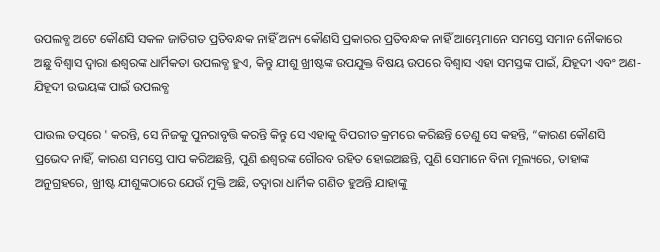ଉପଲବ୍ଧ ଅଟେ କୌଣସି ସକଳ ଜାତିଗତ ପ୍ରତିବନ୍ଧକ ନାହିଁ ଅନ୍ୟ କୌଣସି ପ୍ରକାରର ପ୍ରତିବନ୍ଧକ ନାହିଁ ଆମ୍ଭେମାନେ ସମସ୍ତେ ସମାନ ନୌକାରେ ଅଛୁ ବିଶ୍ୱାସ ଦ୍ୱାରା ଈଶ୍ୱରଙ୍କ ଧାର୍ମିକତା ଉପଲବ୍ଧ ହୁଏ, କିନ୍ତୁ ଯୀଶୁ ଖ୍ରୀଷ୍ଟଙ୍କ ଉପଯୁକ୍ତ ବିଷୟ ଉପରେ ବିଶ୍ୱାସ ଏହା ସମସ୍ତଙ୍କ ପାଇଁ, ଯିହୂଦୀ ଏବଂ ଅଣ-ଯିହୂଦୀ ଉଭୟଙ୍କ ପାଇଁ ଉପଲବ୍ଧ

ପାଉଲ ତତ୍ପରେ ' କରନ୍ତି, ସେ ନିଜକୁ ପୁନରାବୃତ୍ତି କରନ୍ତି କିନ୍ତୁ ସେ ଏହାକୁ ବିପରୀତ କ୍ରମରେ କରିଛନ୍ତି ତେଣୁ ସେ କହନ୍ତି, “କାରଣ କୌଣସି ପ୍ରଭେଦ ନାହିଁ, କାରଣ ସମସ୍ତେ ପାପ କରିଅଛନ୍ତି, ପୁଣି ଈଶ୍ୱରଙ୍କ ଗୌରବ ରହିତ ହୋଇଅଛନ୍ତି, ପୁଣି ସେମାନେ ବିନା ମୂଲ୍ୟରେ, ତାହାଙ୍କ ଅନୁଗ୍ରହରେ, ଖ୍ରୀଷ୍ଟ ଯୀଶୁଙ୍କଠାରେ ଯେଉଁ ମୁକ୍ତି ଅଛି, ତଦ୍ୱାରା ଧାର୍ମିକ ଗଣିତ ହୁଅନ୍ତି ଯାହାଙ୍କୁ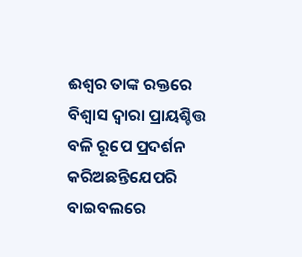ଈଶ୍ୱର ତାଙ୍କ ରକ୍ତରେ ବିଶ୍ୱାସ ଦ୍ୱାରା ପ୍ରାୟଶ୍ଚିତ୍ତ ବଳି ରୂପେ ପ୍ରଦର୍ଶନ କରିଅଛନ୍ତିଯେପରି ବାଇବଲରେ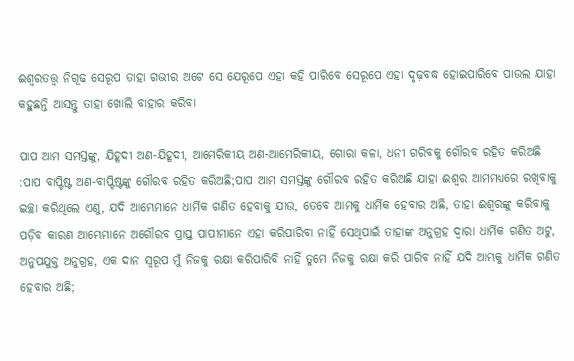ଈଶ୍ୱରତତ୍ତ୍ୱ ନିଗୂଢ ସେରୂପ ତାହା ଗଭୀର ଅଟେ ସେ ଯେରୂପେ ଏହା କହି ପାରିବେ ସେରୂପେ ଏହା ଦୃଢ଼ବଦ୍ଧ ହୋଇପାରିବେ ପାଉଲ ଯାହା କହୁଛନ୍ତି ଆସନ୍ତୁ ତାହା ଖୋଲି ବାହାର କରିବା

ପାପ ଆମ ସମସ୍ତଙ୍କୁ, ଯିହୂଦୀ ଅଣ-ଯିହୂଦୀ, ଆମେରିକୀୟ ଅଣ-ଆମେରିକୀୟ, ଗୋରା କଳା, ଧନୀ ଗରିବକୁ ଗୌରବ ରହିତ କରିଅଛି :ପାପ ବାପ୍ଟିଷ୍ଟ ଅଣ-ବାପ୍ଟିଷ୍ଟଙ୍କୁ ଗୌରବ ରହିତ କରିଅଛି;ପାପ ଆମ ସମସ୍ତଙ୍କୁ ଗୌରବ ରହିତ କରିଅଛି ଯାହା ଈଶ୍ୱର ଆମମଧ୍ୟରେ ରଖିବାକୁ ଇଚ୍ଛା କରିଥିଲେ ଏଣୁ, ଯଦି ଆମ୍ଭେମାନେ ଧାର୍ମିକ ଗଣିତ ହେବାକୁ ଯାଉ, ତେବେ ଆମକୁ ଧାର୍ମିକ ହେବାର ଅଛି, ତାହା ଈଶ୍ୱରଙ୍କୁ କରିବାକୁ ପଡ଼ିବ କାରଣ ଆମ୍ଭେମାନେ ଅଗୌରବ ପ୍ରାପ୍ତ ପାପୀମାନେ ଏହା କରିପାରିବା ନାହିଁ ସେଥିପାଇଁ ତାହାଙ୍କ ଅନୁଗ୍ରହ ଦ୍ୱାରା ଧାର୍ମିକ ଗଣିତ ଅଟୁ, ଅନୁପଯୁକ୍ତ ଅନୁଗ୍ରହ, ଏକ ଦାନ ସ୍ୱରୂପ ମୁଁ ନିଜକୁ ରକ୍ଷା କରିପାରିବି ନାହିଁ ତୁମେ ନିଜକୁ ରକ୍ଷା କରି ପାରିବ ନାହିଁ ଯଦି ଆମ୍ଭକୁ ଧାର୍ମିକ ଗଣିତ ହେବାର ଅଛି;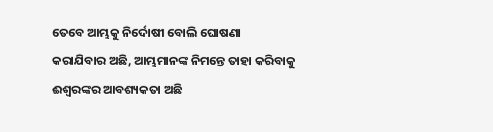ତେବେ ଆମ୍ଭକୁ ନିର୍ଦୋଷୀ ବୋଲି ଘୋଷଣା କରାଯିବାର ଅଛି, ଆମ୍ଭମାନଙ୍କ ନିମନ୍ତେ ତାହା କରିବାକୁ ଈଶ୍ୱରଙ୍କର ଆବଶ୍ୟକତା ଅଛି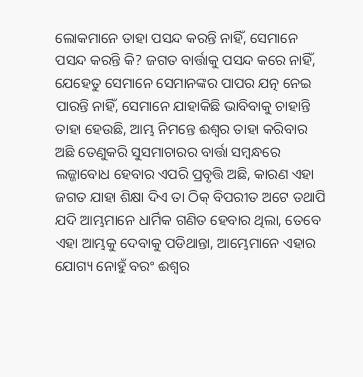ଲୋକମାନେ ତାହା ପସନ୍ଦ କରନ୍ତି ନାହିଁ, ସେମାନେ ପସନ୍ଦ କରନ୍ତି କି? ଜଗତ ବାର୍ତ୍ତାକୁ ପସନ୍ଦ କରେ ନାହିଁ, ଯେହେତୁ ସେମାନେ ସେମାନଙ୍କର ପାପର ଯତ୍ନ ନେଇ ପାରନ୍ତି ନାହିଁ, ସେମାନେ ଯାହାକିଛି ଭାବିବାକୁ ଚାହାନ୍ତି ତାହା ହେଉଛି, ଆମ୍ଭ ନିମନ୍ତେ ଈଶ୍ୱର ତାହା କରିବାର ଅଛି ତେଣୁକରି ସୁସମାଚାରର ବାର୍ତ୍ତା ସମ୍ବନ୍ଧରେ ଲଜ୍ଜାବୋଧ ହେବାର ଏପରି ପ୍ରବୃତ୍ତି ଅଛି, କାରଣ ଏହା ଜଗତ ଯାହା ଶିକ୍ଷା ଦିଏ ତା ଠିକ୍ ବିପରୀତ ଅଟେ ତଥାପି ଯଦି ଆମ୍ଭମାନେ ଧାର୍ମିକ ଗଣିତ ହେବାର ଥିଲା, ତେବେ ଏହା ଆମ୍ଭକୁ ଦେବାକୁ ପଡିଥାନ୍ତା, ଆମ୍ଭେମାନେ ଏହାର ଯୋଗ୍ୟ ନୋହୁଁ ବରଂ ଈଶ୍ୱର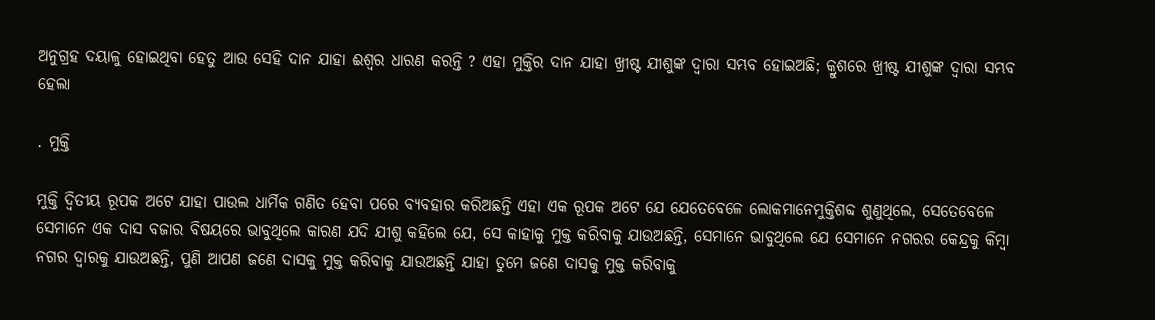ଅନୁଗ୍ରହ ଦୟାଳୁ ହୋଇଥିବା ହେତୁ ଆଉ ସେହି ଦାନ ଯାହା ଈଶ୍ୱର ଧାରଣ କରନ୍ତି ? ଏହା ମୁକ୍ତିର ଦାନ ଯାହା ଖ୍ରୀଷ୍ଟ ଯୀଶୁଙ୍କ ଦ୍ୱାରା ସମ୍ଭବ ହୋଇଅଛି; କ୍ରୁଶରେ ଖ୍ରୀଷ୍ଟ ଯୀଶୁଙ୍କ ଦ୍ୱାରା ସମ୍ଭବ ହେଲା

. ମୁକ୍ତି

ମୁକ୍ତି ଦ୍ୱିତୀୟ ରୂପକ ଅଟେ ଯାହା ପାଉଲ ଧାର୍ମିକ ଗଣିତ ହେବା ପରେ ବ୍ୟବହାର କରିଅଛନ୍ତି ଏହା ଏକ ରୂପକ ଅଟେ ଯେ ଯେତେବେଳେ ଲୋକମାନେମୁକ୍ତିଶବ୍ଦ ଶୁଣୁଥିଲେ, ସେତେବେଳେ ସେମାନେ ଏକ ଦାସ ବଜାର ବିଷୟରେ ଭାବୁଥିଲେ କାରଣ ଯଦି ଯୀଶୁ କହିଲେ ଯେ, ସେ କାହାକୁ ମୁକ୍ତ କରିବାକୁ ଯାଉଅଛନ୍ତି, ସେମାନେ ଭାବୁଥିଲେ ଯେ ସେମାନେ ନଗରର କେନ୍ଦ୍ରକୁ କିମ୍ବା ନଗର ଦ୍ୱାରକୁ ଯାଉଅଛନ୍ତି, ପୁଣି ଆପଣ ଜଣେ ଦାସକୁ ମୁକ୍ତ କରିବାକୁ ଯାଉଅଛନ୍ତି ଯାହା ତୁମେ ଜଣେ ଦାସକୁ ମୁକ୍ତ କରିବାକୁ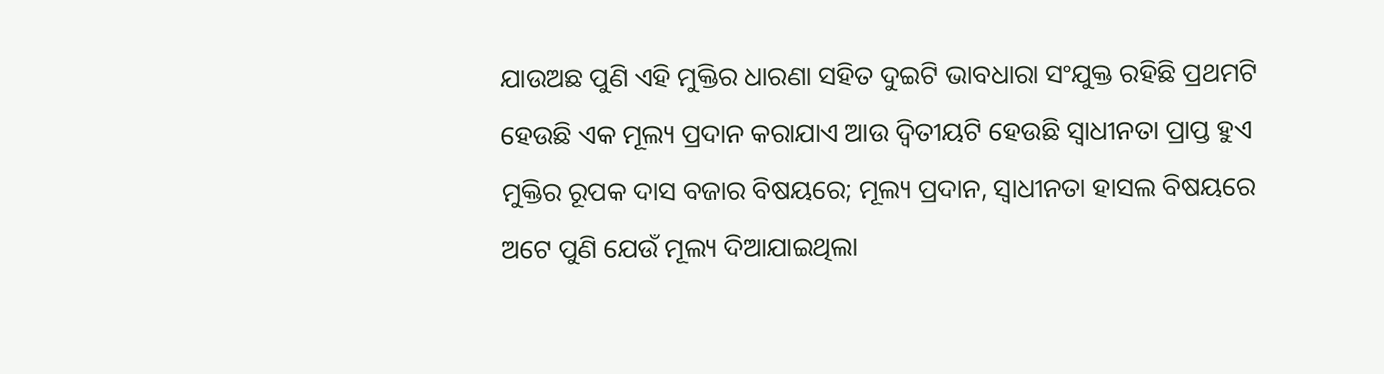ଯାଉଅଛ ପୁଣି ଏହି ମୁକ୍ତିର ଧାରଣା ସହିତ ଦୁଇଟି ଭାବଧାରା ସଂଯୁକ୍ତ ରହିଛି ପ୍ରଥମଟି ହେଉଛି ଏକ ମୂଲ୍ୟ ପ୍ରଦାନ କରାଯାଏ ଆଉ ଦ୍ୱିତୀୟଟି ହେଉଛି ସ୍ୱାଧୀନତା ପ୍ରାପ୍ତ ହୁଏ ମୁକ୍ତିର ରୂପକ ଦାସ ବଜାର ବିଷୟରେ; ମୂଲ୍ୟ ପ୍ରଦାନ, ସ୍ୱାଧୀନତା ହାସଲ ବିଷୟରେ ଅଟେ ପୁଣି ଯେଉଁ ମୂଲ୍ୟ ଦିଆଯାଇଥିଲା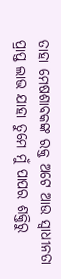ତାହା ମେଷଶାବକଙ୍କ ରକ୍ତ ଅଟେ ଆଉ ସ୍ୱାଧୀନତା ପ୍ରାପ୍ତ ଲାଭ ଯାହା ତୁମେ ମୁଁ ପାପର ଶକ୍ତିରୁ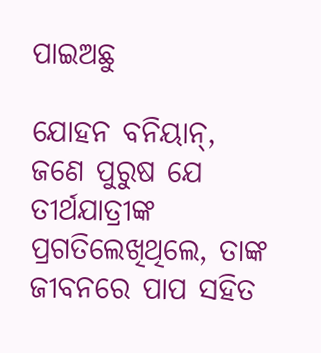ପାଇଅଛୁ

ଯୋହନ ବନିୟାନ୍, ଜଣେ ପୁରୁଷ ଯେ ତୀର୍ଥଯାତ୍ରୀଙ୍କ ପ୍ରଗତିଲେଖିଥିଲେ, ତାଙ୍କ ଜୀବନରେ ପାପ ସହିତ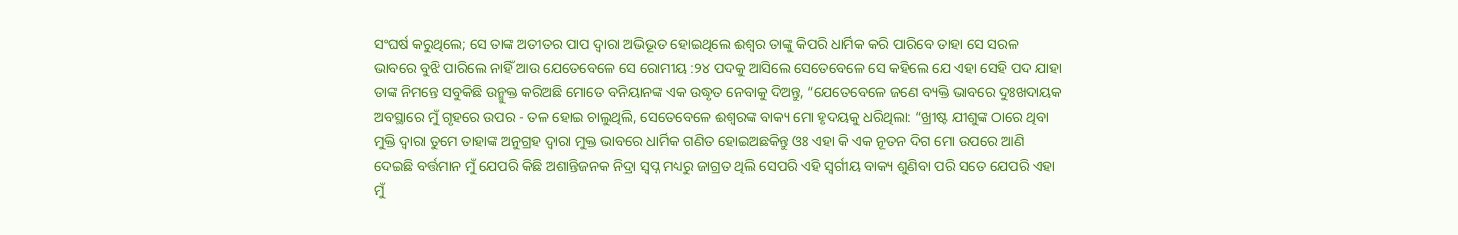ସଂଘର୍ଷ କରୁଥିଲେ; ସେ ତାଙ୍କ ଅତୀତର ପାପ ଦ୍ୱାରା ଅଭିଭୂତ ହୋଇଥିଲେ ଈଶ୍ୱର ତାଙ୍କୁ କିପରି ଧାର୍ମିକ କରି ପାରିବେ ତାହା ସେ ସରଳ ଭାବରେ ବୁଝି ପାରିଲେ ନାହିଁ ଆଉ ଯେତେବେଳେ ସେ ରୋମୀୟ :୨୪ ପଦକୁ ଆସିଲେ ସେତେବେଳେ ସେ କହିଲେ ଯେ ଏହା ସେହି ପଦ ଯାହା ତାଙ୍କ ନିମନ୍ତେ ସବୁକିଛି ଉନ୍ମୁକ୍ତ କରିଅଛି ମୋତେ ବନିୟାନଙ୍କ ଏକ ଉଦ୍ଧୃତ ନେବାକୁ ଦିଅନ୍ତୁ, “ଯେତେବେଳେ ଜଣେ ବ୍ୟକ୍ତି ଭାବରେ ଦୁଃଖଦାୟକ ଅବସ୍ଥାରେ ମୁଁ ଗୃହରେ ଉପର - ତଳ ହୋଇ ଚାଲୁଥିଲି, ସେତେବେଳେ ଈଶ୍ୱରଙ୍କ ବାକ୍ୟ ମୋ ହୃଦୟକୁ ଧରିଥିଲା: “ଖ୍ରୀଷ୍ଟ ଯୀଶୁଙ୍କ ଠାରେ ଥିବା ମୁକ୍ତି ଦ୍ୱାରା ତୁମେ ତାହାଙ୍କ ଅନୁଗ୍ରହ ଦ୍ୱାରା ମୁକ୍ତ ଭାବରେ ଧାର୍ମିକ ଗଣିତ ହୋଇଅଛକିନ୍ତୁ ଓଃ ଏହା କି ଏକ ନୂତନ ଦିଗ ମୋ ଉପରେ ଆଣି ଦେଇଛି ବର୍ତ୍ତମାନ ମୁଁ ଯେପରି କିଛି ଅଶାନ୍ତିଜନକ ନିଦ୍ରା ସ୍ୱପ୍ନ ମଧ୍ୟରୁ ଜାଗ୍ରତ ଥିଲି ସେପରି ଏହି ସ୍ୱର୍ଗୀୟ ବାକ୍ୟ ଶୁଣିବା ପରି ସତେ ଯେପରି ଏହା ମୁଁ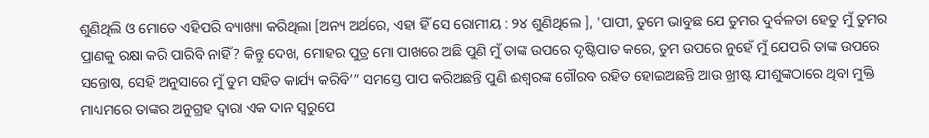ଶୁଣିଥିଲି ଓ ମୋତେ ଏହିପରି ବ୍ୟାଖ୍ୟା କରିଥିଲା [ଅନ୍ୟ ଅର୍ଥରେ, ଏହା ହିଁ ସେ ରୋମୀୟ : ୨୪ ଶୁଣିଥିଲେ ], 'ପାପୀ, ତୁମେ ଭାବୁଛ ଯେ ତୁମର ଦୁର୍ବଳତା ହେତୁ ମୁଁ ତୁମର ପ୍ରାଣକୁ ରକ୍ଷା କରି ପାରିବି ନାହିଁ? କିନ୍ତୁ ଦେଖ, ମୋହର ପୁତ୍ର ମୋ ପାଖରେ ଅଛି ପୁଣି ମୁଁ ତାଙ୍କ ଉପରେ ଦୃଷ୍ଟିପାତ କରେ, ତୁମ ଉପରେ ନୁହେଁ ମୁଁ ଯେପରି ତାଙ୍କ ଉପରେ ସନ୍ତୋଷ, ସେହି ଅନୁସାରେ ମୁଁ ତୁମ ସହିତ କାର୍ଯ୍ୟ କରିବି’” ସମସ୍ତେ ପାପ କରିଅଛନ୍ତି ପୁଣି ଈଶ୍ୱରଙ୍କ ଗୌରବ ରହିତ ହୋଇଅଛନ୍ତି ଆଉ ଖ୍ରୀଷ୍ଟ ଯୀଶୁଙ୍କଠାରେ ଥିବା ମୁକ୍ତି ମାଧ୍ୟମରେ ତାଙ୍କର ଅନୁଗ୍ରହ ଦ୍ୱାରା ଏକ ଦାନ ସ୍ବରୁପେ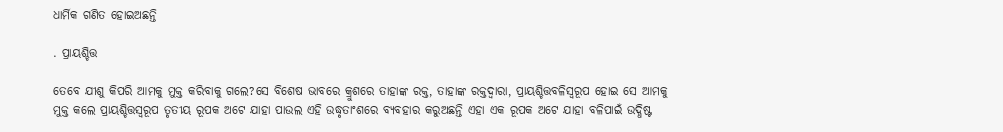ଧାର୍ମିକ ଗଣିତ ହୋଇଅଛନ୍ତି

. ପ୍ରାୟଶ୍ଚିତ୍ତ

ତେବେ ଯୀଶୁ କିପରି ଆମକୁ ମୁକ୍ତ କରିବାକୁ ଗଲେ?ସେ ବିଶେଷ ଭାବରେ କ୍ରୁଶରେ ତାହାଙ୍କ ରକ୍ତ, ତାହାଙ୍କ ରକ୍ତଦ୍ୱାରା, ପ୍ରାୟଶ୍ଚିତ୍ତବଳିସ୍ୱରୂପ ହୋଇ ସେ ଆମକୁ ମୁକ୍ତ କଲେ ପ୍ରାୟଶ୍ଚିତ୍ତସ୍ୱରୂପ ତୃତୀୟ ରୂପକ ଅଟେ ଯାହା ପାଉଲ ଏହି ଉଦ୍ଧୃତାଂଶରେ ବ୍ୟବହାର କରୁଅଛନ୍ତି ଏହା ଏକ ରୂପକ ଅଟେ ଯାହା ବଳିପାଇଁ ଉଦ୍ଧିଷ୍ଟ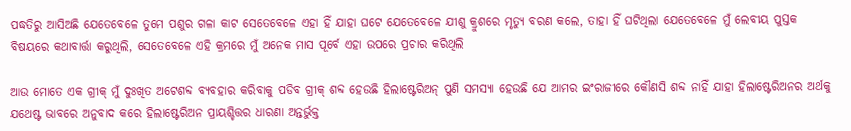ପଦ୍ଧତିରୁ ଆସିଅଛି ଯେତେବେଳେ ତୁମେ ପଶୁର ଗଳା କାଟ ସେତେବେଳେ ଏହା ହିଁ ଯାହା ଘଟେ ଯେତେବେଳେ ଯୀଶୁ କ୍ରୁଶରେ ମୃତ୍ୟୁ ବରଣ କଲେ, ତାହା ହିଁ ଘଟିଥିଲା ଯେତେବେଳେ ମୁଁ ଲେବୀୟ ପୁସ୍ତକ ବିଷୟରେ କଥାବାର୍ତ୍ତା କରୁଥିଲି, ସେତେବେଳେ ଏହି କ୍ରମରେ ମୁଁ ଅନେକ ମାସ ପୂର୍ବେ ଏହା ଉପରେ ପ୍ରଚାର କରିଥିଲି

ଆଉ ମୋତେ ଏକ ଗ୍ରୀକ୍ ମୁଁ ଦୁଃଖିତ ଅଟେଶବ୍ଦ ବ୍ୟବହାର କରିବାକୁ ପଡିବ ଗ୍ରୀକ୍ ଶବ୍ଦ ହେଉଛି ହିଲାଷ୍ଟେରିଅନ୍ ପୁଣି ସମସ୍ୟା ହେଉଛି ଯେ ଆମର ଇଂରାଜୀରେ କୌଣସି ଶବ୍ଦ ନାହିଁ ଯାହା ହିଲାଷ୍ଟେରିଅନର ଅର୍ଥକୁ ଯଥେଷ୍ଟ ଭାବରେ ଅନୁବାଦ କରେ ହିଲାଷ୍ଟେରିଅନ ପ୍ରାୟଶ୍ଚିତ୍ତର ଧାରଣା ଅନ୍ତର୍ଭୁକ୍ତ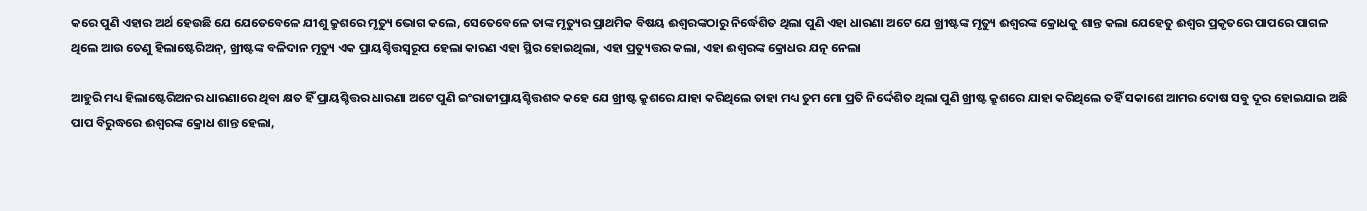କରେ ପୁଣି ଏହାର ଅର୍ଥ ହେଉଛି ଯେ ଯେତେବେଳେ ଯୀଶୁ କ୍ରୁଶରେ ମୃତ୍ୟୁ ଭୋଗ କଲେ, ସେତେବେଳେ ତାଙ୍କ ମୃତ୍ୟୁର ପ୍ରାଥମିକ ବିଷୟ ଈଶ୍ୱରଙ୍କଠାରୁ ନିର୍ଦ୍ଧେଶିତ ଥିଲା ପୁଣି ଏହା ଧାରଣା ଅଟେ ଯେ ଖ୍ରୀଷ୍ଟଙ୍କ ମୃତ୍ୟୁ ଈଶ୍ୱରଙ୍କ କ୍ରୋଧକୁ ଶାନ୍ତ କଲା ଯେହେତୁ ଈଶ୍ୱର ପ୍ରକୃତରେ ପାପରେ ପାଗଳ ଥିଲେ ଆଉ ତେଣୁ ହିଲାଷ୍ଟେରିଅନ୍, ଖ୍ରୀଷ୍ଟଙ୍କ ବଳିଦାନ ମୃତ୍ୟୁ ଏକ ପ୍ରାୟଶ୍ଚିତ୍ତସ୍ୱରୂପ ହେଲା କାରଣ ଏହା ସ୍ଥିର ହୋଇଥିଲା, ଏହା ପ୍ରତ୍ୟୁତ୍ତର କଲା, ଏହା ଈଶ୍ଵରଙ୍କ କ୍ରୋଧର ଯତ୍ନ ନେଲା

ଆହୁରି ମଧ୍ୟ ହିଲାଷ୍ଟେରିଅନର ଧାରଣାରେ ଥିବା କ୍ଷତ ହିଁ ପ୍ରାୟଶ୍ଚିତ୍ତର ଧାରଣା ଅଟେ ପୁଣି ଇଂରାଜୀପ୍ରାୟଶ୍ଚିତ୍ତଶବ୍ଦ କହେ ଯେ ଖ୍ରୀଷ୍ଟ କ୍ରୁଶରେ ଯାହା କରିଥିଲେ ତାହା ମଧ୍ୟ ତୁମ ମୋ ପ୍ରତି ନିର୍ଦ୍ଦେଶିତ ଥିଲା ପୁଣି ଖ୍ରୀଷ୍ଟ କ୍ରୁଶରେ ଯାହା କରିଥିଲେ ତହିଁ ସକାଶେ ଆମର ଦୋଷ ସବୁ ଦୂର ହୋଇଯାଇ ଅଛି ପାପ ବିରୁଦ୍ଧରେ ଈଶ୍ୱରଙ୍କ କ୍ରୋଧ ଶାନ୍ତ ହେଲା,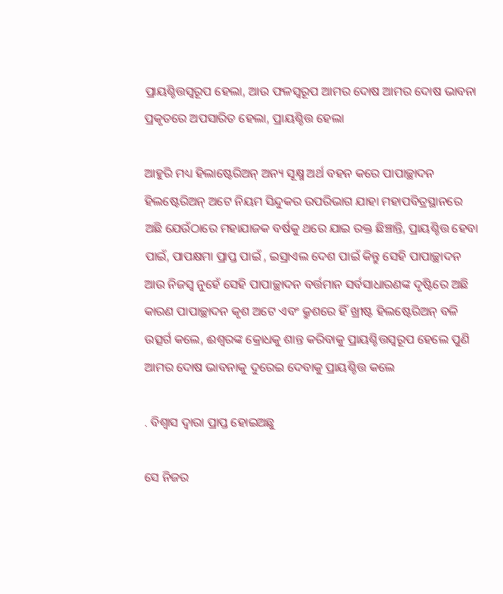ପ୍ରାୟଶ୍ଚିତ୍ତସ୍ୱରୂପ ହେଲା, ଆଉ ଫଳସ୍ୱରୂପ ଆମର ଦୋଷ ଆମର ଦୋଷ ଭାବନା ପ୍ରକୃତରେ ଅପସାରିତ ହେଲା, ପ୍ରାୟଶ୍ଚିତ୍ତ ହେଲା

ଆହୁରି ମଧ୍ୟ ହିଲାଷ୍ଟେରିଅନ୍ ଅନ୍ୟ ସୂକ୍ଷ୍ମ ଅର୍ଥ ବହନ କରେ ପାପାଚ୍ଛାଦନ ହିଲଷ୍ଟେରିଅନ୍ ଅଟେ ନିୟମ ସିନ୍ଦୁକର ଉପରିଭାଗ ଯାହା ମହାପବିତ୍ରସ୍ଥାନରେ ଅଛି ଯେଉଁଠାରେ ମହାଯାଜକ ବର୍ଷକୁ ଥରେ ଯାଇ ରକ୍ତ ଛିଞ୍ଚାନ୍ତି, ପ୍ରାୟଶ୍ଚିତ୍ତ ହେବା ପାଇଁ, ପାପକ୍ଷମା ପ୍ରାପ୍ତ ପାଇଁ , ଇସ୍ରାଏଲ ଦେଶ ପାଇଁ କିନ୍ତୁ ସେହି ପାପାଚ୍ଛାଦନ ଆଉ ନିଜସ୍ୱ ନୁହେଁ ସେହି ପାପାଚ୍ଛାଦନ ବର୍ତ୍ତମାନ ସର୍ବସାଧାରଣଙ୍କ ଦୃଷ୍ଟିରେ ଅଛି କାରଣ ପାପାଚ୍ଛାଦନ କୃଶ ଅଟେ ଏବଂ କ୍ରୁଶରେ ହିଁ ଖ୍ରୀଷ୍ଟ ହିଲଷ୍ଟେରିଅନ୍ ବଳି ଉତ୍ସର୍ଗ କଲେ, ଈଶ୍ୱରଙ୍କ କ୍ରୋଧକୁ ଶାନ୍ତ କରିବାକୁ ପ୍ରାୟଶ୍ଚିତ୍ତସ୍ୱରୂପ ହେଲେ ପୁଣି ଆମର ଦୋଷ ଭାବନାକୁ ଦୁରେଇ ଦେବାକୁ ପ୍ରାୟଶ୍ଚିତ୍ତ କଲେ

. ବିଶ୍ୱାସ ଦ୍ୱାରା ପ୍ରାପ୍ତ ହୋଇଅଛୁ

ସେ ନିଜର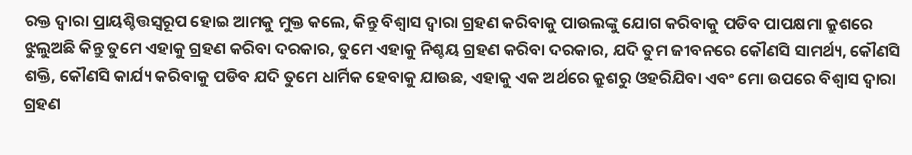ରକ୍ତ ଦ୍ୱାରା ପ୍ରାୟଶ୍ଚିତ୍ତସ୍ୱରୂପ ହୋଇ ଆମକୁ ମୁକ୍ତ କଲେ, କିନ୍ତୁ ବିଶ୍ୱାସ ଦ୍ୱାରା ଗ୍ରହଣ କରିବାକୁ ପାଉଲଙ୍କୁ ଯୋଗ କରିବାକୁ ପଡିବ ପାପକ୍ଷମା କ୍ରୁଶରେ ଝୁଲୁଅଛି କିନ୍ତୁ ତୁମେ ଏହାକୁ ଗ୍ରହଣ କରିବା ଦରକାର, ତୁମେ ଏହାକୁ ନିଶ୍ଚୟ ଗ୍ରହଣ କରିବା ଦରକାର, ଯଦି ତୁମ ଜୀବନରେ କୌଣସି ସାମର୍ଥ୍ୟ, କୌଣସି ଶକ୍ତି, କୌଣସି କାର୍ଯ୍ୟ କରିବାକୁ ପଡିବ ଯଦି ତୁମେ ଧାର୍ମିକ ହେବାକୁ ଯାଉଛ, ଏହାକୁ ଏକ ଅର୍ଥରେ କ୍ରୁଶରୁ ଓହରିଯିବା ଏବଂ ମୋ ଉପରେ ବିଶ୍ଵାସ ଦ୍ଵାରା ଗ୍ରହଣ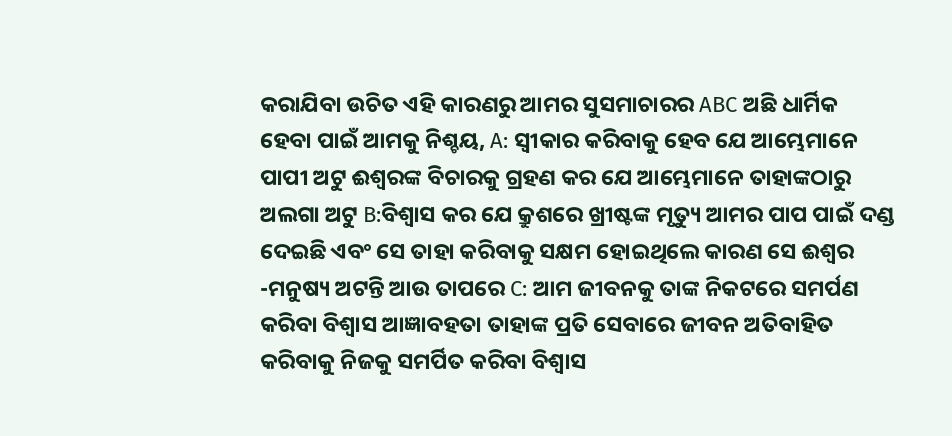କରାଯିବା ଉଚିତ ଏହି କାରଣରୁ ଆମର ସୁସମାଚାରର ABC ଅଛି ଧାର୍ମିକ ହେବା ପାଇଁ ଆମକୁ ନିଶ୍ଚୟ, A: ସ୍ୱୀକାର କରିବାକୁ ହେବ ଯେ ଆମ୍ଭେମାନେ ପାପୀ ଅଟୁ ଈଶ୍ୱରଙ୍କ ବିଚାରକୁ ଗ୍ରହଣ କର ଯେ ଆମ୍ଭେମାନେ ତାହାଙ୍କଠାରୁ ଅଲଗା ଅଟୁ B:ବିଶ୍ୱାସ କର ଯେ କ୍ରୁଶରେ ଖ୍ରୀଷ୍ଟଙ୍କ ମୃତ୍ୟୁ ଆମର ପାପ ପାଇଁ ଦଣ୍ଡ ଦେଇଛି ଏବଂ ସେ ତାହା କରିବାକୁ ସକ୍ଷମ ହୋଇଥିଲେ କାରଣ ସେ ଈଶ୍ୱର -ମନୁଷ୍ୟ ଅଟନ୍ତି ଆଉ ତାପରେ C: ଆମ ଜୀବନକୁ ତାଙ୍କ ନିକଟରେ ସମର୍ପଣ କରିବା ବିଶ୍ୱାସ ଆଜ୍ଞାବହତା ତାହାଙ୍କ ପ୍ରତି ସେବାରେ ଜୀବନ ଅତିବାହିତ କରିବାକୁ ନିଜକୁ ସମର୍ପିତ କରିବା ବିଶ୍ୱାସ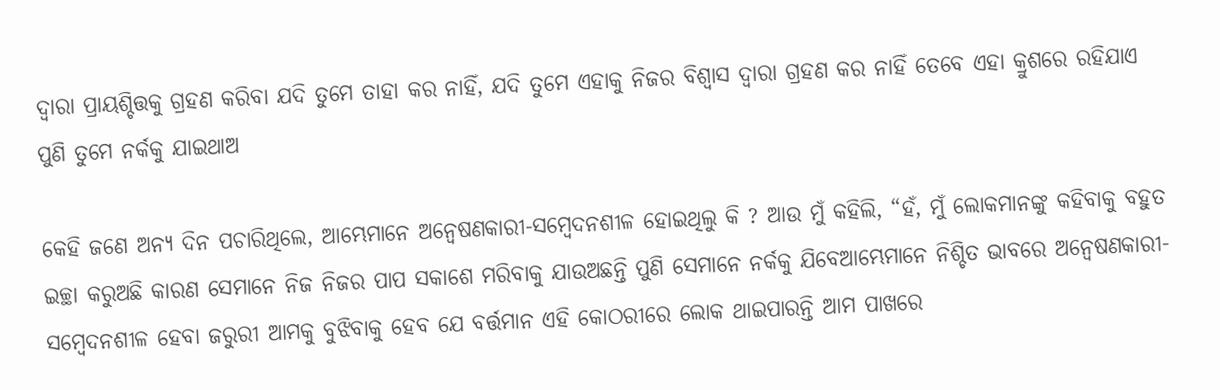ଦ୍ୱାରା ପ୍ରାୟଶ୍ଚିତ୍ତକୁ ଗ୍ରହଣ କରିବା ଯଦି ତୁମେ ତାହା କର ନାହିଁ, ଯଦି ତୁମେ ଏହାକୁ ନିଜର ବିଶ୍ୱାସ ଦ୍ୱାରା ଗ୍ରହଣ କର ନାହିଁ ତେବେ ଏହା କ୍ରୁଶରେ ରହିଯାଏ ପୁଣି ତୁମେ ନର୍କକୁ ଯାଇଥାଅ

କେହି ଜଣେ ଅନ୍ୟ ଦିନ ପଚାରିଥିଲେ, ଆମ୍ଭେମାନେ ଅନ୍ୱେଷଣକାରୀ-ସମ୍ବେଦନଶୀଳ ହୋଇଥିଲୁ କି ? ଆଉ ମୁଁ କହିଲି, “ହଁ, ମୁଁ ଲୋକମାନଙ୍କୁ କହିବାକୁ ବହୁତ ଇଚ୍ଛା କରୁଅଛି କାରଣ ସେମାନେ ନିଜ ନିଜର ପାପ ସକାଶେ ମରିବାକୁ ଯାଉଅଛନ୍ତି ପୁଣି ସେମାନେ ନର୍କକୁ ଯିବେଆମ୍ଭେମାନେ ନିଶ୍ଚିତ ଭାବରେ ଅନ୍ୱେଷଣକାରୀ-ସମ୍ବେଦନଶୀଳ ହେବା ଜରୁରୀ ଆମକୁ ବୁଝିବାକୁ ହେବ ଯେ ବର୍ତ୍ତମାନ ଏହି କୋଠରୀରେ ଲୋକ ଥାଇପାରନ୍ତି ଆମ ପାଖରେ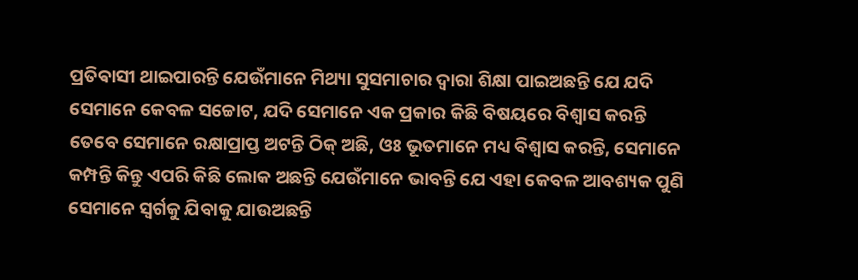ପ୍ରତିଵାସୀ ଥାଇପାରନ୍ତି ଯେଉଁମାନେ ମିଥ୍ୟା ସୁସମାଚାର ଦ୍ୱାରା ଶିକ୍ଷା ପାଇଅଛନ୍ତି ଯେ ଯଦି ସେମାନେ କେବଳ ସଚ୍ଚୋଟ, ଯଦି ସେମାନେ ଏକ ପ୍ରକାର କିଛି ବିଷୟରେ ବିଶ୍ୱାସ କରନ୍ତି ତେବେ ସେମାନେ ରକ୍ଷାପ୍ରାପ୍ତ ଅଟନ୍ତି ଠିକ୍ ଅଛି, ଓଃ ଭୂତମାନେ ମଧ୍ୟ ବିଶ୍ୱାସ କରନ୍ତି, ସେମାନେ କମ୍ପନ୍ତି କିନ୍ତୁ ଏପରି କିଛି ଲୋକ ଅଛନ୍ତି ଯେଉଁମାନେ ଭାବନ୍ତି ଯେ ଏହା କେବଳ ଆବଶ୍ୟକ ପୁଣି ସେମାନେ ସ୍ୱର୍ଗକୁ ଯିବାକୁ ଯାଉଅଛନ୍ତି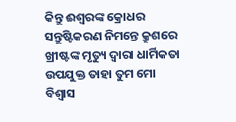କିନ୍ତୁ ଈଶ୍ୱରଙ୍କ କ୍ରୋଧର ସନ୍ତୁଷ୍ଟିକରଣ ନିମନ୍ତେ କ୍ରୁଶରେ ଖ୍ରୀଷ୍ଟଙ୍କ ମୃତ୍ୟୁ ଦ୍ୱାରା ଧାର୍ମିକତା ଉପଯୁକ୍ତ ତାହା ତୁମ ମୋ ବିଶ୍ୱାସ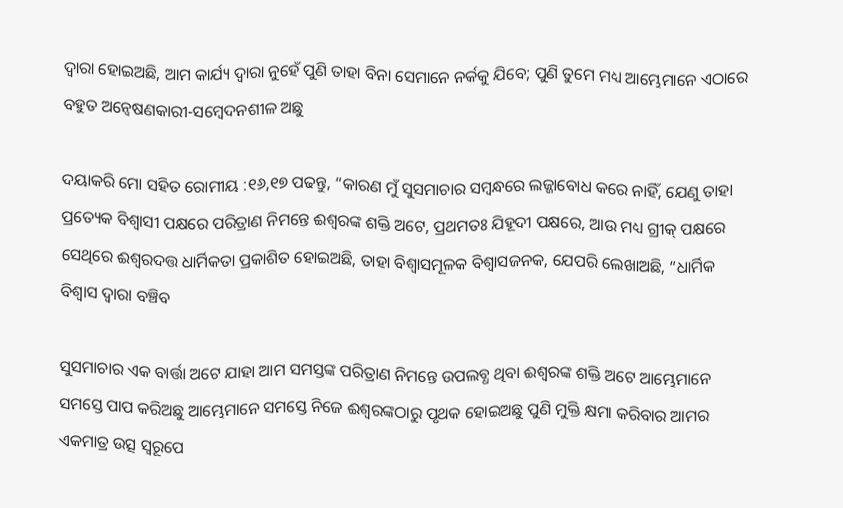ଦ୍ୱାରା ହୋଇଅଛି, ଆମ କାର୍ଯ୍ୟ ଦ୍ୱାରା ନୁହେଁ ପୁଣି ତାହା ବିନା ସେମାନେ ନର୍କକୁ ଯିବେ; ପୁଣି ତୁମେ ମଧ୍ୟ ଆମ୍ଭେମାନେ ଏଠାରେ ବହୁତ ଅନ୍ୱେଷଣକାରୀ-ସମ୍ବେଦନଶୀଳ ଅଛୁ

ଦୟାକରି ମୋ ସହିତ ରୋମୀୟ :୧୬,୧୭ ପଢନ୍ତୁ, “କାରଣ ମୁଁ ସୁସମାଚାର ସମ୍ବନ୍ଧରେ ଲଜ୍ଜାବୋଧ କରେ ନାହିଁ, ଯେଣୁ ତାହା ପ୍ରତ୍ୟେକ ବିଶ୍ୱାସୀ ପକ୍ଷରେ ପରିତ୍ରାଣ ନିମନ୍ତେ ଈଶ୍ୱରଙ୍କ ଶକ୍ତି ଅଟେ, ପ୍ରଥମତଃ ଯିହୂଦୀ ପକ୍ଷରେ, ଆଉ ମଧ୍ୟ ଗ୍ରୀକ୍ ପକ୍ଷରେ ସେଥିରେ ଈଶ୍ୱରଦତ୍ତ ଧାର୍ମିକତା ପ୍ରକାଶିତ ହୋଇଅଛି, ତାହା ବିଶ୍ୱାସମୂଳକ ବିଶ୍ୱାସଜନକ, ଯେପରି ଲେଖାଅଛି, “ଧାର୍ମିକ ବିଶ୍ୱାସ ଦ୍ୱାରା ବଞ୍ଚିବ

ସୁସମାଚାର ଏକ ବାର୍ତ୍ତା ଅଟେ ଯାହା ଆମ ସମସ୍ତଙ୍କ ପରିତ୍ରାଣ ନିମନ୍ତେ ଉପଲବ୍ଧ ଥିବା ଈଶ୍ଵରଙ୍କ ଶକ୍ତି ଅଟେ ଆମ୍ଭେମାନେ ସମସ୍ତେ ପାପ କରିଅଛୁ ଆମ୍ଭେମାନେ ସମସ୍ତେ ନିଜେ ଈଶ୍ୱରଙ୍କଠାରୁ ପୃଥକ ହୋଇଅଛୁ ପୁଣି ମୁକ୍ତି କ୍ଷମା କରିବାର ଆମର ଏକମାତ୍ର ଉତ୍ସ ସ୍ୱରୂପେ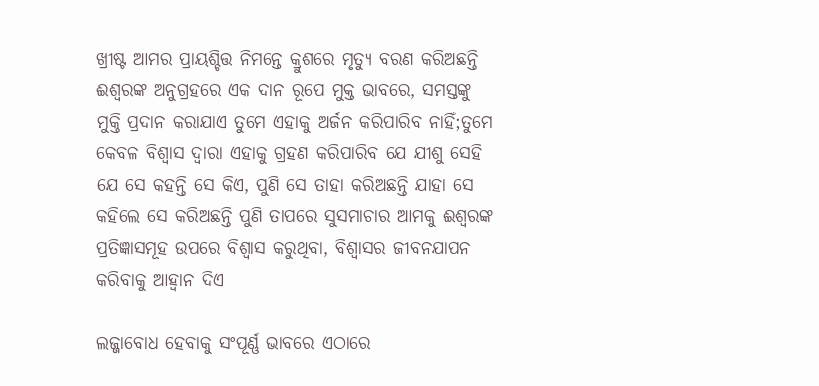ଖ୍ରୀଷ୍ଟ ଆମର ପ୍ରାୟଶ୍ଚିତ୍ତ ନିମନ୍ତେ କ୍ରୁଶରେ ମୃତ୍ୟୁ ବରଣ କରିଅଛନ୍ତି ଈଶ୍ୱରଙ୍କ ଅନୁଗ୍ରହରେ ଏକ ଦାନ ରୂପେ ମୁକ୍ତ ଭାବରେ, ସମସ୍ତଙ୍କୁ ମୁକ୍ତି ପ୍ରଦାନ କରାଯାଏ ତୁମେ ଏହାକୁ ଅର୍ଜନ କରିପାରିବ ନାହିଁ;ତୁମେ କେବଳ ବିଶ୍ୱାସ ଦ୍ୱାରା ଏହାକୁ ଗ୍ରହଣ କରିପାରିବ ଯେ ଯୀଶୁ ସେହି ଯେ ସେ କହନ୍ତି ସେ କିଏ, ପୁଣି ସେ ତାହା କରିଅଛନ୍ତି ଯାହା ସେ କହିଲେ ସେ କରିଅଛନ୍ତି ପୁଣି ତାପରେ ସୁସମାଚାର ଆମକୁ ଈଶ୍ୱରଙ୍କ ପ୍ରତିଜ୍ଞାସମୂହ ଉପରେ ବିଶ୍ୱାସ କରୁଥିବା, ବିଶ୍ୱାସର ଜୀବନଯାପନ କରିବାକୁ ଆହ୍ୱାନ ଦିଏ

ଲଜ୍ଜାବୋଧ ହେବାକୁ ସଂପୂର୍ଣ୍ଣ ଭାବରେ ଏଠାରେ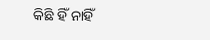କିଛି ହିଁ ନାହିଁ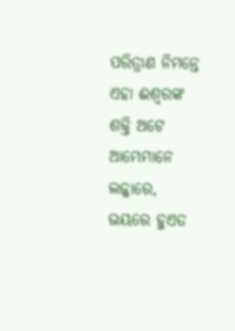ପରିତ୍ରାଣ ନିମନ୍ତେ ଏହା ଈଶ୍ଵରଙ୍କ ଶକ୍ତି ଅଟେ ଆମ୍ଭେମାନେ ଲଜ୍ଜାରେ, ଭୟରେ ହୁଏତ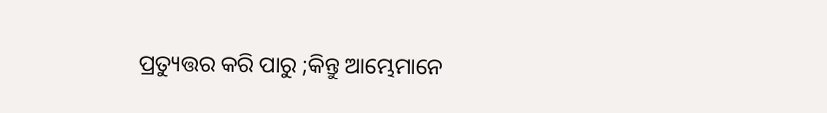ପ୍ରତ୍ୟୁତ୍ତର କରି ପାରୁ ;କିନ୍ତୁ ଆମ୍ଭେମାନେ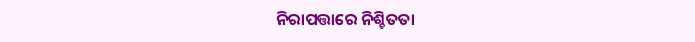ନିରାପତ୍ତାରେ ନିଶ୍ଚିତତା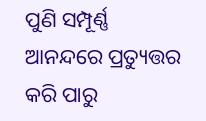ପୁଣି ସମ୍ପୂର୍ଣ୍ଣ ଆନନ୍ଦରେ ପ୍ରତ୍ୟୁତ୍ତର କରି ପାରୁ